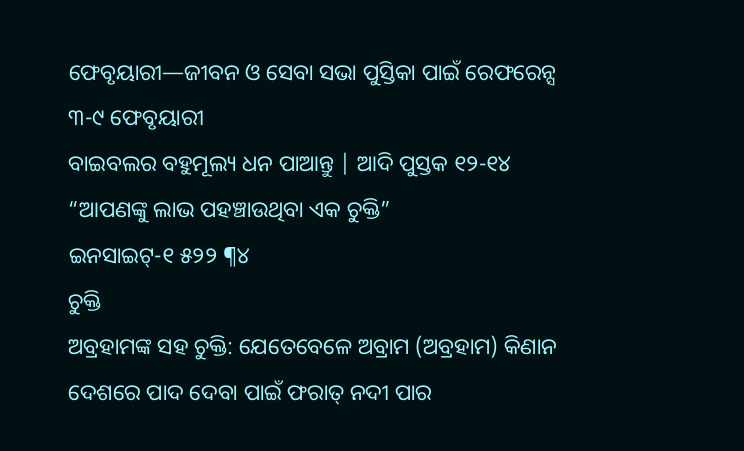ଫେବୃୟାରୀ—ଜୀବନ ଓ ସେବା ସଭା ପୁସ୍ତିକା ପାଇଁ ରେଫରେନ୍ସ
୩-୯ ଫେବୃୟାରୀ
ବାଇବଲର ବହୁମୂଲ୍ୟ ଧନ ପାଆନ୍ତୁ | ଆଦି ପୁସ୍ତକ ୧୨-୧୪
“ଆପଣଙ୍କୁ ଲାଭ ପହଞ୍ଚାଉଥିବା ଏକ ଚୁକ୍ତି”
ଇନସାଇଟ୍-୧ ୫୨୨ ¶୪
ଚୁକ୍ତି
ଅବ୍ରହାମଙ୍କ ସହ ଚୁକ୍ତି: ଯେତେବେଳେ ଅବ୍ରାମ (ଅବ୍ରହାମ) କିଣାନ ଦେଶରେ ପାଦ ଦେବା ପାଇଁ ଫରାତ୍ ନଦୀ ପାର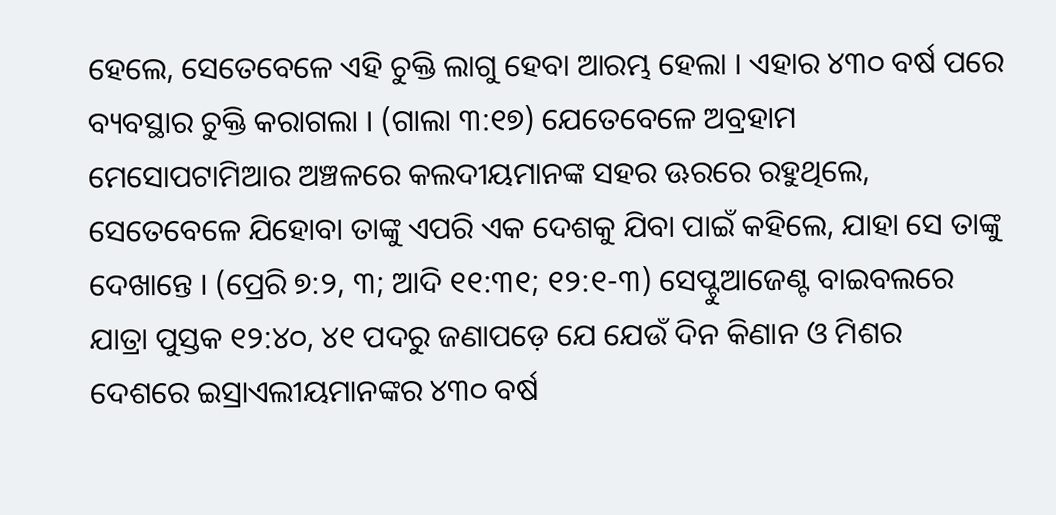ହେଲେ, ସେତେବେଳେ ଏହି ଚୁକ୍ତି ଲାଗୁ ହେବା ଆରମ୍ଭ ହେଲା । ଏହାର ୪୩୦ ବର୍ଷ ପରେ ବ୍ୟବସ୍ଥାର ଚୁକ୍ତି କରାଗଲା । (ଗାଲା ୩:୧୭) ଯେତେବେଳେ ଅବ୍ରହାମ ମେସୋପଟାମିଆର ଅଞ୍ଚଳରେ କଲଦୀୟମାନଙ୍କ ସହର ଊରରେ ରହୁଥିଲେ, ସେତେବେଳେ ଯିହୋବା ତାଙ୍କୁ ଏପରି ଏକ ଦେଶକୁ ଯିବା ପାଇଁ କହିଲେ, ଯାହା ସେ ତାଙ୍କୁ ଦେଖାନ୍ତେ । (ପ୍ରେରି ୭:୨, ୩; ଆଦି ୧୧:୩୧; ୧୨:୧-୩) ସେପ୍ଟୁଆଜେଣ୍ଟ ବାଇବଲରେ ଯାତ୍ରା ପୁସ୍ତକ ୧୨:୪୦, ୪୧ ପଦରୁ ଜଣାପଡ଼େ ଯେ ଯେଉଁ ଦିନ କିଣାନ ଓ ମିଶର ଦେଶରେ ଇସ୍ରାଏଲୀୟମାନଙ୍କର ୪୩୦ ବର୍ଷ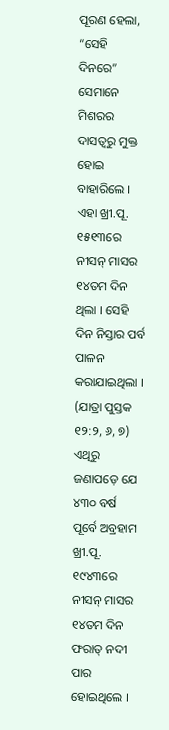ପୂରଣ ହେଲା, “ସେହି ଦିନରେ” ସେମାନେ ମିଶରର ଦାସତ୍ୱରୁ ମୁକ୍ତ ହୋଇ ବାହାରିଲେ । ଏହା ଖ୍ରୀ.ପୂ. ୧୫୧୩ରେ ନୀସନ୍ ମାସର ୧୪ତମ ଦିନ ଥିଲା । ସେହି ଦିନ ନିସ୍ତାର ପର୍ବ ପାଳନ କରାଯାଇଥିଲା । (ଯାତ୍ରା ପୁସ୍ତକ ୧୨:୨, ୬, ୭) ଏଥିରୁ ଜଣାପଡ଼େ ଯେ ୪୩୦ ବର୍ଷ ପୂର୍ବେ ଅବ୍ରହାମ ଖ୍ରୀ.ପୂ. ୧୯୪୩ରେ ନୀସନ୍ ମାସର ୧୪ତମ ଦିନ ଫରାତ୍ ନଦୀ ପାର ହୋଇଥିଲେ ।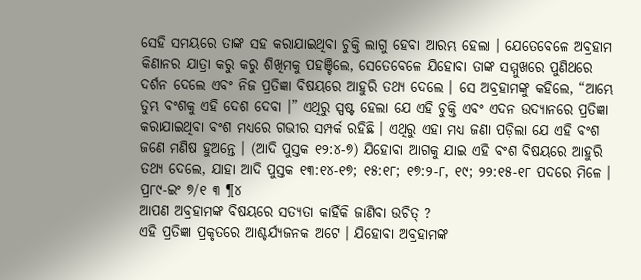ସେହି ସମୟରେ ତାଙ୍କ ସହ କରାଯାଇଥିବା ଚୁକ୍ତି ଲାଗୁ ହେବା ଆରମ୍ଭ ହେଲା । ଯେତେବେଳେ ଅବ୍ରହାମ କିଣାନର ଯାତ୍ରା କରୁ କରୁ ଶିଖିମକୁ ପହଞ୍ଚିଲେ, ସେତେବେଳେ ଯିହୋବା ତାଙ୍କ ସମ୍ମୁଖରେ ପୁଣିଥରେ ଦର୍ଶନ ଦେଲେ ଏବଂ ନିଜ ପ୍ରତିଜ୍ଞା ବିଷୟରେ ଆହୁରି ତଥ୍ୟ ଦେଲେ । ସେ ଅବ୍ରହାମଙ୍କୁ କହିଲେ, “ଆମ୍ଭେ ତୁମ୍ଭ ବଂଶକୁ ଏହି ଦେଶ ଦେବା ।” ଏଥିରୁ ସ୍ପଷ୍ଟ ହେଲା ଯେ ଏହି ଚୁକ୍ତି ଏବଂ ଏଦନ ଉଦ୍ୟାନରେ ପ୍ରତିଜ୍ଞା କରାଯାଇଥିବା ବଂଶ ମଧ୍ୟରେ ଗଭୀର ସମ୍ପର୍କ ରହିଛି । ଏଥିରୁ ଏହା ମଧ୍ୟ ଜଣା ପଡ଼ିଲା ଯେ ଏହି ବଂଶ ଜଣେ ମଣିଷ ହୁଅନ୍ତେ । (ଆଦି ପୁସ୍ତକ ୧୨:୪-୭) ଯିହୋବା ଆଗକୁ ଯାଇ ଏହି ବଂଶ ବିଷୟରେ ଆହୁରି ତଥ୍ୟ ଦେଲେ, ଯାହା ଆଦି ପୁସ୍ତକ ୧୩:୧୪-୧୭; ୧୫:୧୮; ୧୭:୨-୮, ୧୯; ୨୨:୧୫-୧୮ ପଦରେ ମିଳେ ।
ପ୍ର୮୯-ଇଂ ୭/୧ ୩ ¶୪
ଆପଣ ଅବ୍ରହାମଙ୍କ ବିଷୟରେ ସତ୍ୟତା କାହିଁକି ଜାଣିବା ଉଚିତ୍ ?
ଏହି ପ୍ରତିଜ୍ଞା ପ୍ରକୃତରେ ଆଶ୍ଚର୍ଯ୍ୟଜନକ ଅଟେ । ଯିହୋବା ଅବ୍ରହାମଙ୍କ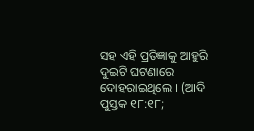ସହ ଏହି ପ୍ରତିଜ୍ଞାକୁ ଆହୁରି ଦୁଇଟି ଘଟଣାରେ ଦୋହରାଇଥିଲେ । (ଆଦି ପୁସ୍ତକ ୧୮:୧୮;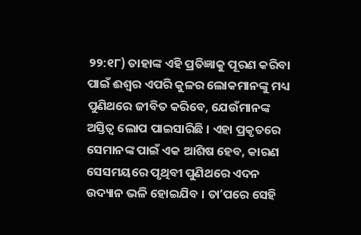୨୨:୧୮) ତାହାଙ୍କ ଏହି ପ୍ରତିଜ୍ଞାକୁ ପୂରଣ କରିବା ପାଇଁ ଈଶ୍ୱର ଏପରି କୁଳର ଲୋକମାନଙ୍କୁ ମଧ୍ୟ ପୁଣିଥରେ ଜୀବିତ କରିବେ, ଯେଉଁମାନଙ୍କ ଅସ୍ତିତ୍ୱ ଲୋପ ପାଇସାରିଛି । ଏହା ପ୍ରକୃତରେ ସେମାନଙ୍କ ପାଇଁ ଏକ ଆଶିଷ ହେବ, କାରଣ ସେସମୟରେ ପୃଥିବୀ ପୁଣିଥରେ ଏଦନ ଉଦ୍ୟାନ ଭଳି ହୋଇଯିବ । ତାʼପରେ ସେହି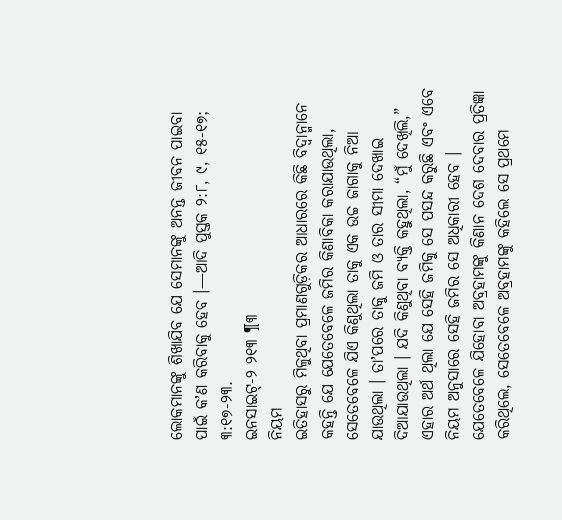ଲୋକମାନଙ୍କୁ ଶିଖାଯିବ ଯେ ସେମାନଙ୍କୁ ଅନନ୍ତ ଜୀବନ ପାଇବା ପାଇଁ କʼଣ କରିବାକୁ ହେବ ।—ଆଦି ପୁସ୍ତକ ୨:୮, ୯, ୧୫-୧୭; ୩:୧୭-୨୩.
ଇନସାଇଟ୍-୨ ୨୧୩ ¶୩
ନିୟମ
ଇତିହାସରୁ ମିଳୁଥିବା ପ୍ରମାଣଗୁଡ଼ିକର ଆଧାରରେ କିଛି ବିଦ୍ୱାନ୍ମାନେ କହନ୍ତି ଯେ ଯେତେବେଳେ ଜମିର କିଣାବିକା କରାଯାଉଥିଲା, ସେତେବେଳେ ଯିଏ କିଣୁଥିଲା ତାକୁ ଏକ ଉଚ୍ଚ ଜାଗାକୁ ନିଆ ଯାଉଥିଲା । ତାʼପରେ ତାକୁ ଜମି ଓ ତାର ସୀମା ଦେଖାଇ ଦିଆଯାଉଥିଲା । ଯଦି କିଣୁଥିବା ବ୍ୟକ୍ତି କହୁଥିଲା, “ମୁଁ ଦେଖିଲି,” ଏହାର ଅର୍ଥ ଥିଲା ଯେ ସେହି ଜମିକୁ ସେ ପସନ୍ଦ କରୁଛି ଏବଂ ଏବେ ନିୟମ ଅନୁସାରେ ସେହି ଜମିର ସେ ଅଧିକାରୀ ହେବ । ଯେତେବେଳେ ଯିହୋବା ଅବ୍ରହାମଙ୍କୁ କିଣାନ ଦେଶ ଦେବାର ପ୍ରତିଜ୍ଞା କରିଥିଲେ, ସେତେବେଳେ ଅବ୍ରହାମଙ୍କୁ କହିଲେ ସେ ପ୍ରଥମେ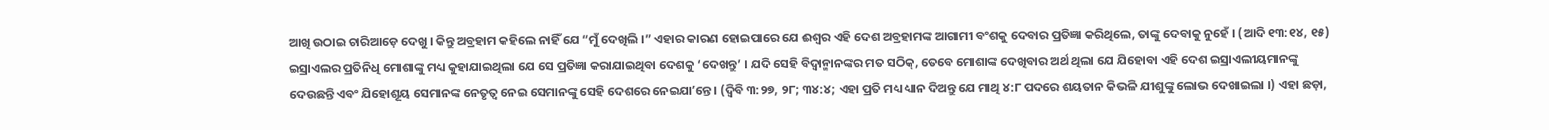ଆଖି ଉଠାଇ ଚାରିଆଡ଼େ ଦେଖୁ । କିନ୍ତୁ ଅବ୍ରହାମ କହିଲେ ନାହିଁ ଯେ “ମୁଁ ଦେଖିଲି ।” ଏହାର କାରଣ ହୋଇପାରେ ଯେ ଈଶ୍ୱର ଏହି ଦେଶ ଅବ୍ରହାମଙ୍କ ଆଗାମୀ ବଂଶକୁ ଦେବାର ପ୍ରତିଜ୍ଞା କରିଥିଲେ, ତାଙ୍କୁ ଦେବାକୁ ନୁହେଁ । (ଆଦି ୧୩:୧୪, ୧୫) ଇସ୍ରାଏଲର ପ୍ରତିନିଧି ମୋଶାଙ୍କୁ ମଧ୍ୟ କୁହାଯାଇଥିଲା ଯେ ସେ ପ୍ରତିଜ୍ଞା କରାଯାଇଥିବା ଦେଶକୁ ‘ଦେଖନ୍ତୁ’ । ଯଦି ସେହି ବିଦ୍ୱାନ୍ମାନଙ୍କର ମତ ସଠିକ୍, ତେବେ ମୋଶାଙ୍କ ଦେଖିବାର ଅର୍ଥ ଥିଲା ଯେ ଯିହୋବା ଏହି ଦେଶ ଇସ୍ରାଏଲୀୟମାନଙ୍କୁ ଦେଉଛନ୍ତି ଏବଂ ଯିହୋଶୂୟ ସେମାନଙ୍କ ନେତୃତ୍ୱ ନେଇ ସେମାନଙ୍କୁ ସେହି ଦେଶରେ ନେଇଯାʼନ୍ତେ । (ଦ୍ୱିବି ୩:୨୭, ୨୮; ୩୪:୪; ଏହା ପ୍ରତି ମଧ୍ୟ ଧ୍ୟାନ ଦିଅନ୍ତୁ ଯେ ମାଥି ୪:୮ ପଦରେ ଶୟତାନ କିଭଳି ଯୀଶୁଙ୍କୁ ଲୋଭ ଦେଖାଇଲା ।) ଏହା ଛଡ଼ା,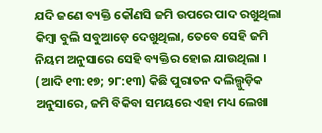ଯଦି ଜଣେ ବ୍ୟକ୍ତି କୌଣସି ଜମି ଉପରେ ପାଦ ରଖୁଥିଲା କିମ୍ବା ବୁଲି ସବୁଆଡ଼େ ଦେଖୁଥିଲା, ତେବେ ସେହି ଜମି ନିୟମ ଅନୁସାରେ ସେହି ବ୍ୟକ୍ତିର ହୋଇ ଯାଉଥିଲା । (ଆଦି ୧୩:୧୭; ୨୮:୧୩) କିଛି ପୁରାତନ ଦଲିଲ୍ଗୁଡ଼ିକ ଅନୁସାରେ, ଜମି ବିକିବା ସମୟରେ ଏହା ମଧ୍ୟ ଲେଖା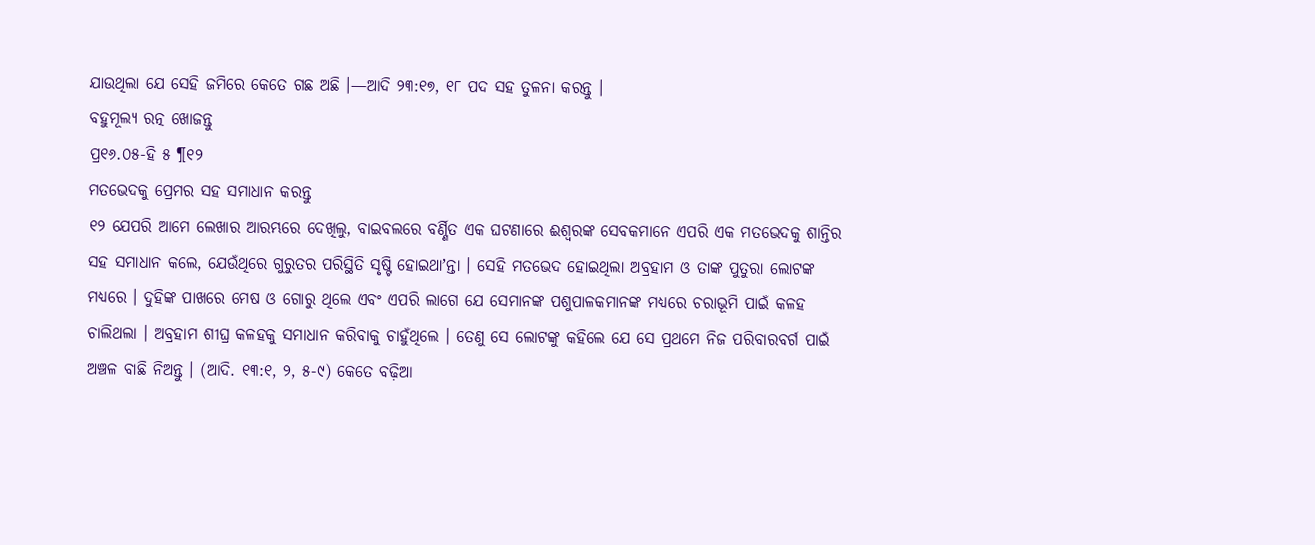ଯାଉଥିଲା ଯେ ସେହି ଜମିରେ କେତେ ଗଛ ଅଛି ।—ଆଦି ୨୩:୧୭, ୧୮ ପଦ ସହ ତୁଳନା କରନ୍ତୁ ।
ବହୁମୂଲ୍ୟ ରତ୍ନ ଖୋଜନ୍ତୁ
ପ୍ର୧୬.୦୫-ହି ୫ ¶୧୨
ମତଭେଦକୁ ପ୍ରେମର ସହ ସମାଧାନ କରନ୍ତୁ
୧୨ ଯେପରି ଆମେ ଲେଖାର ଆରମ୍ଭରେ ଦେଖିଲୁ, ବାଇବଲରେ ବର୍ଣ୍ଣିତ ଏକ ଘଟଣାରେ ଈଶ୍ୱରଙ୍କ ସେବକମାନେ ଏପରି ଏକ ମତଭେଦକୁ ଶାନ୍ତିର ସହ ସମାଧାନ କଲେ, ଯେଉଁଥିରେ ଗୁରୁତର ପରିସ୍ଥିତି ସୃଷ୍ଟି ହୋଇଥାʼନ୍ତା । ସେହି ମତଭେଦ ହୋଇଥିଲା ଅବ୍ରହାମ ଓ ତାଙ୍କ ପୁତୁରା ଲୋଟଙ୍କ ମଧ୍ୟରେ । ଦୁହିଙ୍କ ପାଖରେ ମେଷ ଓ ଗୋରୁ ଥିଲେ ଏବଂ ଏପରି ଲାଗେ ଯେ ସେମାନଙ୍କ ପଶୁପାଳକମାନଙ୍କ ମଧ୍ୟରେ ଚରାଭୂମି ପାଇଁ କଳହ ଚାଲିଥଲା । ଅବ୍ରହାମ ଶୀଘ୍ର କଳହକୁ ସମାଧାନ କରିବାକୁ ଚାହୁଁଥିଲେ । ତେଣୁ ସେ ଲୋଟଙ୍କୁ କହିଲେ ଯେ ସେ ପ୍ରଥମେ ନିଜ ପରିବାରବର୍ଗ ପାଇଁ ଅଞ୍ଚଳ ବାଛି ନିଅନ୍ତୁ । (ଆଦି. ୧୩:୧, ୨, ୫-୯) କେତେ ବଢ଼ିଆ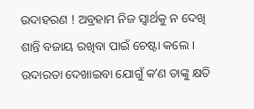ଉଦାହରଣ ! ଅବ୍ରହାମ ନିଜ ସ୍ୱାର୍ଥକୁ ନ ଦେଖି ଶାନ୍ତି ବଜାୟ ରଖିବା ପାଇଁ ଚେଷ୍ଟା କଲେ । ଉଦାରତା ଦେଖାଇବା ଯୋଗୁଁ କʼଣ ତାଙ୍କୁ କ୍ଷତି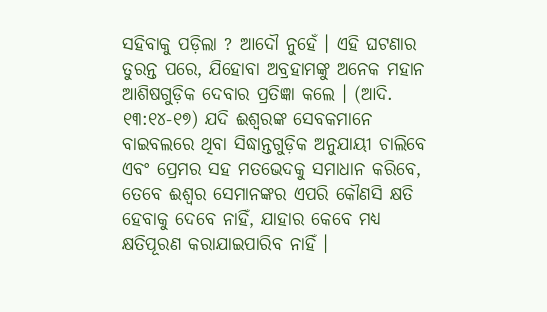ସହିବାକୁ ପଡ଼ିଲା ? ଆଦୌ ନୁହେଁ । ଏହି ଘଟଣାର ତୁରନ୍ତ ପରେ, ଯିହୋବା ଅବ୍ରହାମଙ୍କୁ ଅନେକ ମହାନ ଆଶିଷଗୁଡ଼ିକ ଦେବାର ପ୍ରତିଜ୍ଞା କଲେ । (ଆଦି. ୧୩:୧୪-୧୭) ଯଦି ଈଶ୍ୱରଙ୍କ ସେବକମାନେ ବାଇବଲରେ ଥିବା ସିଦ୍ଧାନ୍ତଗୁଡ଼ିକ ଅନୁଯାୟୀ ଚାଲିବେ ଏବଂ ପ୍ରେମର ସହ ମତଭେଦକୁ ସମାଧାନ କରିବେ, ତେବେ ଈଶ୍ୱର ସେମାନଙ୍କର ଏପରି କୌଣସି କ୍ଷତି ହେବାକୁ ଦେବେ ନାହିଁ, ଯାହାର କେବେ ମଧ୍ୟ କ୍ଷତିପୂରଣ କରାଯାଇପାରିବ ନାହିଁ ।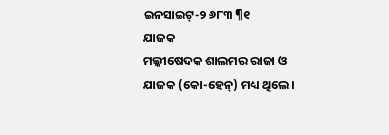ଇନସାଇଟ୍-୨ ୬୮୩ ¶୧
ଯାଜକ
ମଲ୍କୀଷେଦକ ଶାଲମର ରାଜା ଓ ଯାଜକ (କୋ-ହେନ୍) ମଧ୍ୟ ଥିଲେ ।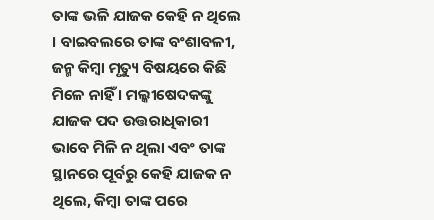ତାଙ୍କ ଭଳି ଯାଜକ କେହି ନ ଥିଲେ । ବାଇବଲରେ ତାଙ୍କ ବଂଶାବଳୀ, ଜନ୍ମ କିମ୍ବା ମୃତ୍ୟୁ ବିଷୟରେ କିଛି ମିଳେ ନାହିଁ । ମଲ୍କୀଷେଦକଙ୍କୁ ଯାଜକ ପଦ ଉତ୍ତରାଧିକାରୀ ଭାବେ ମିଳି ନ ଥିଲା ଏବଂ ତାଙ୍କ ସ୍ଥାନରେ ପୂର୍ବରୁ କେହି ଯାଜକ ନ ଥିଲେ, କିମ୍ବା ତାଙ୍କ ପରେ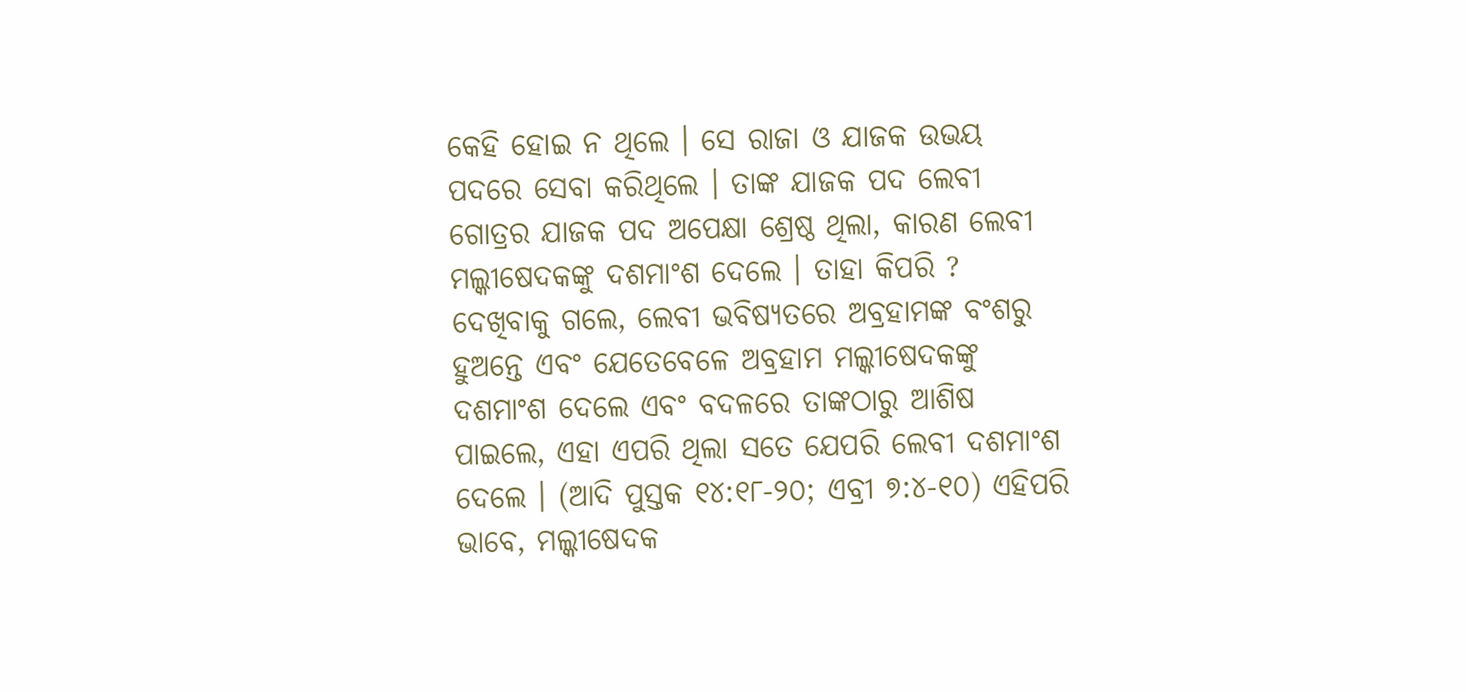କେହି ହୋଇ ନ ଥିଲେ । ସେ ରାଜା ଓ ଯାଜକ ଉଭୟ ପଦରେ ସେବା କରିଥିଲେ । ତାଙ୍କ ଯାଜକ ପଦ ଲେବୀ ଗୋତ୍ରର ଯାଜକ ପଦ ଅପେକ୍ଷା ଶ୍ରେଷ୍ଠ ଥିଲା, କାରଣ ଲେବୀ ମଲ୍କୀଷେଦକଙ୍କୁ ଦଶମାଂଶ ଦେଲେ । ତାହା କିପରି ? ଦେଖିବାକୁ ଗଲେ, ଲେବୀ ଭବିଷ୍ୟତରେ ଅବ୍ରହାମଙ୍କ ବଂଶରୁ ହୁଅନ୍ତେ ଏବଂ ଯେତେବେଳେ ଅବ୍ରହାମ ମଲ୍କୀଷେଦକଙ୍କୁ ଦଶମାଂଶ ଦେଲେ ଏବଂ ବଦଳରେ ତାଙ୍କଠାରୁ ଆଶିଷ ପାଇଲେ, ଏହା ଏପରି ଥିଲା ସତେ ଯେପରି ଲେବୀ ଦଶମାଂଶ ଦେଲେ । (ଆଦି ପୁସ୍ତକ ୧୪:୧୮-୨୦; ଏବ୍ରୀ ୭:୪-୧୦) ଏହିପରି ଭାବେ, ମଲ୍କୀଷେଦକ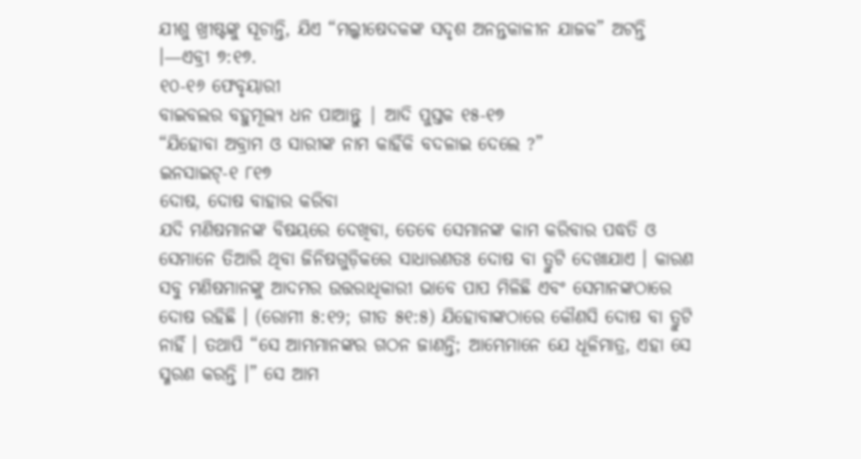ଯୀଶୁ ଖ୍ରୀଷ୍ଟଙ୍କୁ ସୂଚାନ୍ତି, ଯିଏ “ମଲ୍କୀଷେଦକଙ୍କ ସଦୃଶ ଅନନ୍ତକାଳୀନ ଯାଜକ” ଅଟନ୍ତି ।—ଏବ୍ରୀ ୭:୧୭.
୧୦-୧୬ ଫେବୃୟାରୀ
ବାଇବଲର ବହୁମୂଲ୍ୟ ଧନ ପାଆନ୍ତୁ | ଆଦି ପୁସ୍ତକ ୧୫-୧୭
“ଯିହୋବା ଅବ୍ରାମ ଓ ସାରୀଙ୍କ ନାମ କାହିଁକି ବଦଳାଇ ଦେଲେ ?”
ଇନସାଇଟ୍-୧ ୮୧୭
ଦୋଷ, ଦୋଷ ବାହାର କରିବା
ଯଦି ମଣିଷମାନଙ୍କ ବିଷୟରେ ଦେଖିବା, ତେବେ ସେମାନଙ୍କ କାମ କରିବାର ପଦ୍ଧତି ଓ ସେମାନେ ତିଆରି ଥିବା ଜିନିଷଗୁଡ଼ିକରେ ସାଧାରଣତଃ ଦୋଷ ବା ତ୍ରୁଟି ଦେଖାଯାଏ । କାରଣ ସବୁ ମଣିଷମାନଙ୍କୁ ଆଦମର ଉତ୍ତରାଧିକାରୀ ଭାବେ ପାପ ମିଳିଛି ଏବଂ ସେମାନଙ୍କଠାରେ ଦୋଷ ରହିଛି । (ରୋମୀ ୫:୧୨; ଗୀତ ୫୧:୫) ଯିହୋବାଙ୍କଠାରେ କୌଣସି ଦୋଷ ବା ତ୍ରୁଟି ନାହିଁ । ତଥାପି “ସେ ଆମ୍ଭମାନଙ୍କର ଗଠନ ଜାଣନ୍ତି; ଆମ୍ଭେମାନେ ଯେ ଧୂଳିମାତ୍ର, ଏହା ସେ ସ୍ମରଣ କରନ୍ତି ।” ସେ ଆମ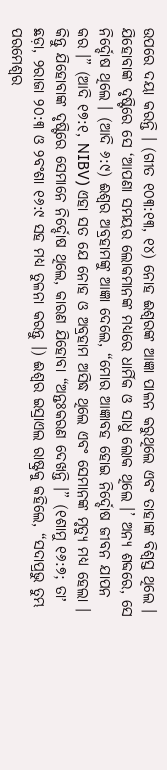ଉପରେ ଦୟା କରନ୍ତି । (ଗୀତ ୧୦୩:୧୩, ୧୪) ନୋହ ଈଶ୍ୱରଙ୍କ ଆଜ୍ଞା ପାଳନ କରୁଥିଲେ ଏବଂ ତାହାଙ୍କ ବିଶ୍ୱସ୍ତ ଥିଲେ । ଯିହୋବାଙ୍କ ଦୃଷ୍ଟିରେ ସେ ‘ଆପଣା ସମୟର ଲୋକମାନଙ୍କ ମଧ୍ୟରେ ଧାର୍ମିକ ଓ ସାଧୁ ଲୋକ ଥିଲେ ।’ ଅନ୍ୟ ଶବ୍ଦରେ, ସେ ନିର୍ଦ୍ଦୋଷ ଥିଲେ । (ଆଦି ୬:୯) ଈଶ୍ୱର ଅବ୍ରହାମଙ୍କୁ ଆଜ୍ଞା ଦେଲେ, “ମୋର ଆଜ୍ଞାବହ ହୋଇ ନିର୍ଦ୍ଦୋଷ ଜୀବନ ଯାପନ କର ।” (ଆଦି ୧୭:୧, NIBV) ଏହା ସତ ଯେ ନୋହ ଓ ଅବ୍ରହାମ ଅସିଦ୍ଧ ଥିଲେ ଏବଂ ସେମାନଙ୍କ ମୃତ୍ୟୁ ମଧ୍ୟ ହେଲା । କିନ୍ତୁ ଯିହୋବାଙ୍କ ଦୃଷ୍ଟିରେ ସେମାନେ ନିର୍ଦ୍ଦୋଷ ଥିଲେ, କାରଣ ଯିହୋବା “ଅନ୍ତଃକରଣ ଦେଖନ୍ତି ।” (୧ଶାମୁ ୧୬:୭; ତାʼ ଛଡ଼ା, ୨ରାଜା ୨୦:୩ ଓ ୨ବଂଶା ୧୬:୯ ସହ ମଧ୍ୟ ତୁଳନା କରନ୍ତୁ ।) ଈଶ୍ୱର ଇସ୍ରାଏଲ ରାଷ୍ଟ୍ରକୁ କହିଲେ, “ସଦାପ୍ରଭୁ ତୁମ୍ଭ ପରମେଶ୍ୱର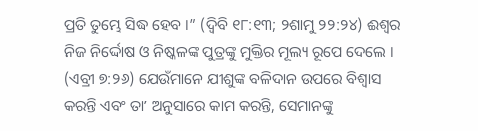ପ୍ରତି ତୁମ୍ଭେ ସିଦ୍ଧ ହେବ ।” (ଦ୍ୱିବି ୧୮:୧୩; ୨ଶାମୁ ୨୨:୨୪) ଈଶ୍ୱର ନିଜ ନିର୍ଦ୍ଦୋଷ ଓ ନିଷ୍କଳଙ୍କ ପୁତ୍ରଙ୍କୁ ମୁକ୍ତିର ମୂଲ୍ୟ ରୂପେ ଦେଲେ । (ଏବ୍ରୀ ୭:୨୬) ଯେଉଁମାନେ ଯୀଶୁଙ୍କ ବଳିଦାନ ଉପରେ ବିଶ୍ୱାସ କରନ୍ତି ଏବଂ ତାʼ ଅନୁସାରେ କାମ କରନ୍ତି, ସେମାନଙ୍କୁ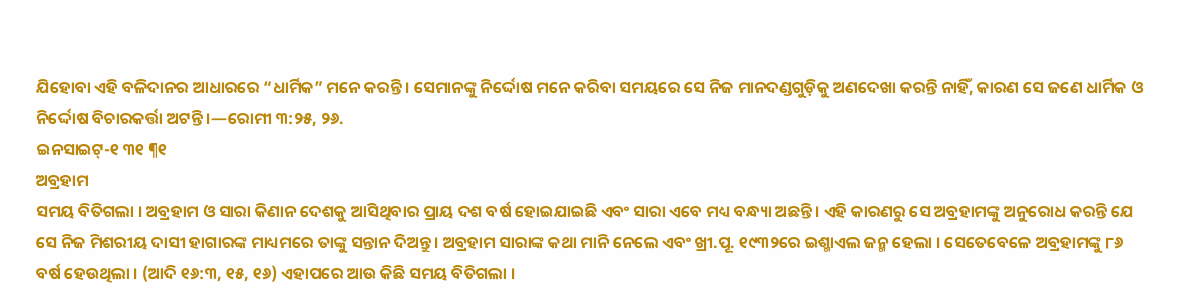ଯିହୋବା ଏହି ବଳିଦାନର ଆଧାରରେ “ଧାର୍ମିକ” ମନେ କରନ୍ତି । ସେମାନଙ୍କୁ ନିର୍ଦ୍ଦୋଷ ମନେ କରିବା ସମୟରେ ସେ ନିଜ ମାନଦଣ୍ଡଗୁଡ଼ିକୁ ଅଣଦେଖା କରନ୍ତି ନାହିଁ, କାରଣ ସେ ଜଣେ ଧାର୍ମିକ ଓ ନିର୍ଦ୍ଦୋଷ ବିଚାରକର୍ତ୍ତା ଅଟନ୍ତି ।—ରୋମୀ ୩:୨୫, ୨୬.
ଇନସାଇଟ୍-୧ ୩୧ ¶୧
ଅବ୍ରହାମ
ସମୟ ବିତିଗଲା । ଅବ୍ରହାମ ଓ ସାରା କିଣାନ ଦେଶକୁ ଆସିଥିବାର ପ୍ରାୟ ଦଶ ବର୍ଷ ହୋଇଯାଇଛି ଏବଂ ସାରା ଏବେ ମଧ୍ୟ ବନ୍ଧ୍ୟା ଅଛନ୍ତି । ଏହି କାରଣରୁ ସେ ଅବ୍ରହାମଙ୍କୁ ଅନୁରୋଧ କରନ୍ତି ଯେ ସେ ନିଜ ମିଶରୀୟ ଦାସୀ ହାଗାରଙ୍କ ମାଧ୍ୟମରେ ତାଙ୍କୁ ସନ୍ତାନ ଦିଅନ୍ତୁ । ଅବ୍ରହାମ ସାରାଙ୍କ କଥା ମାନି ନେଲେ ଏବଂ ଖ୍ରୀ.ପୂ. ୧୯୩୨ରେ ଇଶ୍ମାଏଲ ଜନ୍ମ ହେଲା । ସେତେବେଳେ ଅବ୍ରହାମଙ୍କୁ ୮୬ ବର୍ଷ ହେଉଥିଲା । (ଆଦି ୧୬:୩, ୧୫, ୧୬) ଏହାପରେ ଆଉ କିଛି ସମୟ ବିତିଗଲା ।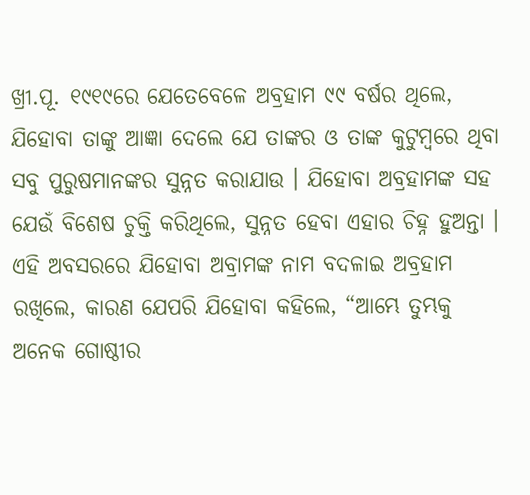ଖ୍ରୀ.ପୂ. ୧୯୧୯ରେ ଯେତେବେଳେ ଅବ୍ରହାମ ୯୯ ବର୍ଷର ଥିଲେ, ଯିହୋବା ତାଙ୍କୁ ଆଜ୍ଞା ଦେଲେ ଯେ ତାଙ୍କର ଓ ତାଙ୍କ କୁଟୁମ୍ବରେ ଥିବା ସବୁ ପୁରୁଷମାନଙ୍କର ସୁନ୍ନତ କରାଯାଉ । ଯିହୋବା ଅବ୍ରହାମଙ୍କ ସହ ଯେଉଁ ବିଶେଷ ଚୁକ୍ତି କରିଥିଲେ, ସୁନ୍ନତ ହେବା ଏହାର ଚିହ୍ନ ହୁଅନ୍ତା । ଏହି ଅବସରରେ ଯିହୋବା ଅବ୍ରାମଙ୍କ ନାମ ବଦଳାଇ ଅବ୍ରହାମ ରଖିଲେ, କାରଣ ଯେପରି ଯିହୋବା କହିଲେ, “ଆମ୍ଭେ ତୁମ୍ଭକୁ ଅନେକ ଗୋଷ୍ଠୀର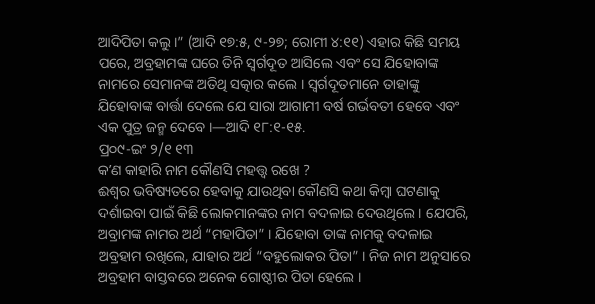ଆଦିପିତା କଲୁ ।” (ଆଦି ୧୭:୫, ୯-୨୭; ରୋମୀ ୪:୧୧) ଏହାର କିଛି ସମୟ ପରେ, ଅବ୍ରହାମଙ୍କ ଘରେ ତିନି ସ୍ୱର୍ଗଦୂତ ଆସିଲେ ଏବଂ ସେ ଯିହୋବାଙ୍କ ନାମରେ ସେମାନଙ୍କ ଅତିଥି ସତ୍କାର କଲେ । ସ୍ୱର୍ଗଦୂତମାନେ ତାହାଙ୍କୁ ଯିହୋବାଙ୍କ ବାର୍ତ୍ତା ଦେଲେ ଯେ ସାରା ଆଗାମୀ ବର୍ଷ ଗର୍ଭବତୀ ହେବେ ଏବଂ ଏକ ପୁତ୍ର ଜନ୍ମ ଦେବେ ।—ଆଦି ୧୮:୧-୧୫.
ପ୍ର୦୯-ଇଂ ୨/୧ ୧୩
କʼଣ କାହାରି ନାମ କୌଣସି ମହତ୍ତ୍ୱ ରଖେ ?
ଈଶ୍ୱର ଭବିଷ୍ୟତରେ ହେବାକୁ ଯାଉଥିବା କୌଣସି କଥା କିମ୍ବା ଘଟଣାକୁ ଦର୍ଶାଇବା ପାଇଁ କିଛି ଲୋକମାନଙ୍କର ନାମ ବଦଳାଇ ଦେଉଥିଲେ । ଯେପରି, ଅବ୍ରାମଙ୍କ ନାମର ଅର୍ଥ “ମହାପିତା” । ଯିହୋବା ତାଙ୍କ ନାମକୁ ବଦଳାଇ ଅବ୍ରହାମ ରଖିଲେ, ଯାହାର ଅର୍ଥ “ବହୁଲୋକର ପିତା” । ନିଜ ନାମ ଅନୁସାରେ ଅବ୍ରହାମ ବାସ୍ତବରେ ଅନେକ ଗୋଷ୍ଠୀର ପିତା ହେଲେ ।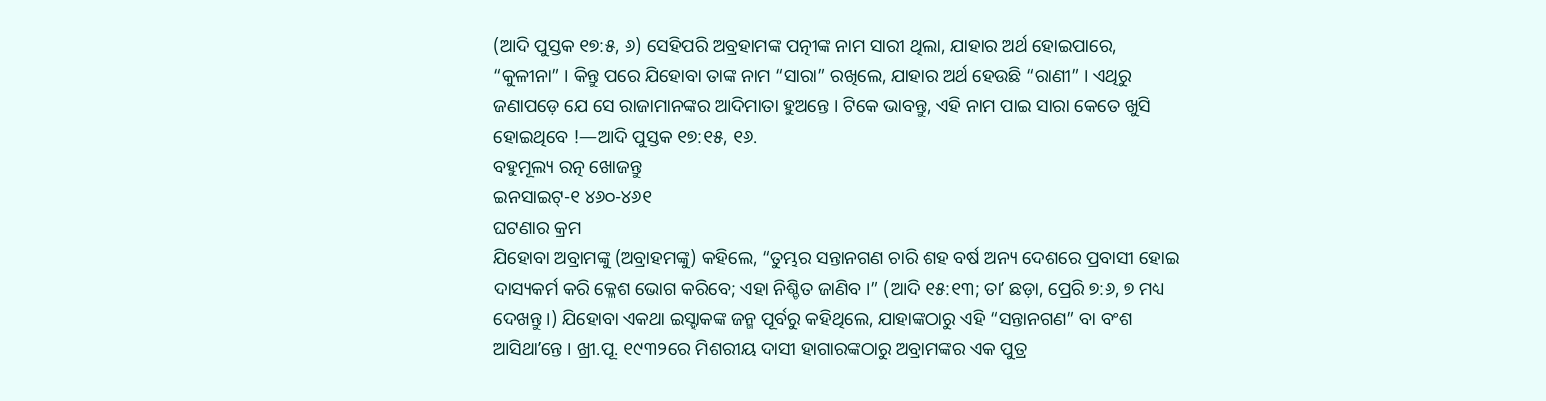(ଆଦି ପୁସ୍ତକ ୧୭:୫, ୬) ସେହିପରି ଅବ୍ରହାମଙ୍କ ପତ୍ନୀଙ୍କ ନାମ ସାରୀ ଥିଲା, ଯାହାର ଅର୍ଥ ହୋଇପାରେ, “କୁଳୀନା” । କିନ୍ତୁ ପରେ ଯିହୋବା ତାଙ୍କ ନାମ “ସାରା” ରଖିଲେ, ଯାହାର ଅର୍ଥ ହେଉଛି “ରାଣୀ” । ଏଥିରୁ ଜଣାପଡ଼େ ଯେ ସେ ରାଜାମାନଙ୍କର ଆଦିମାତା ହୁଅନ୍ତେ । ଟିକେ ଭାବନ୍ତୁ, ଏହି ନାମ ପାଇ ସାରା କେତେ ଖୁସି ହୋଇଥିବେ !—ଆଦି ପୁସ୍ତକ ୧୭:୧୫, ୧୬.
ବହୁମୂଲ୍ୟ ରତ୍ନ ଖୋଜନ୍ତୁ
ଇନସାଇଟ୍-୧ ୪୬୦-୪୬୧
ଘଟଣାର କ୍ରମ
ଯିହୋବା ଅବ୍ରାମଙ୍କୁ (ଅବ୍ରାହମଙ୍କୁ) କହିଲେ, “ତୁମ୍ଭର ସନ୍ତାନଗଣ ଚାରି ଶହ ବର୍ଷ ଅନ୍ୟ ଦେଶରେ ପ୍ରବାସୀ ହୋଇ ଦାସ୍ୟକର୍ମ କରି କ୍ଳେଶ ଭୋଗ କରିବେ; ଏହା ନିଶ୍ଚିତ ଜାଣିବ ।” (ଆଦି ୧୫:୧୩; ତାʼ ଛଡ଼ା, ପ୍ରେରି ୭:୬, ୭ ମଧ୍ୟ ଦେଖନ୍ତୁ ।) ଯିହୋବା ଏକଥା ଇସ୍ହାକଙ୍କ ଜନ୍ମ ପୂର୍ବରୁ କହିଥିଲେ, ଯାହାଙ୍କଠାରୁ ଏହି “ସନ୍ତାନଗଣ” ବା ବଂଶ ଆସିଥାʼନ୍ତେ । ଖ୍ରୀ.ପୂ. ୧୯୩୨ରେ ମିଶରୀୟ ଦାସୀ ହାଗାରଙ୍କଠାରୁ ଅବ୍ରାମଙ୍କର ଏକ ପୁତ୍ର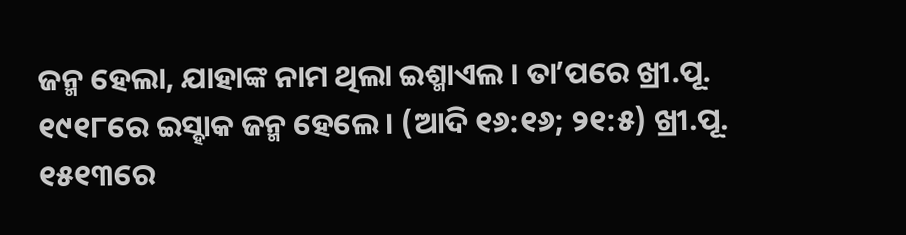ଜନ୍ମ ହେଲା, ଯାହାଙ୍କ ନାମ ଥିଲା ଇଶ୍ମାଏଲ । ତାʼପରେ ଖ୍ରୀ.ପୂ. ୧୯୧୮ରେ ଇସ୍ହାକ ଜନ୍ମ ହେଲେ । (ଆଦି ୧୬:୧୬; ୨୧:୫) ଖ୍ରୀ.ପୂ. ୧୫୧୩ରେ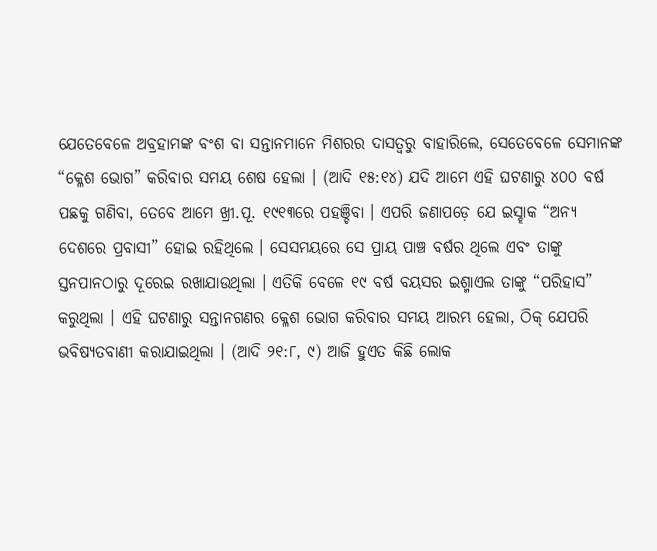ଯେତେବେଳେ ଅବ୍ରହାମଙ୍କ ବଂଶ ବା ସନ୍ତାନମାନେ ମିଶରର ଦାସତ୍ୱରୁ ବାହାରିଲେ, ସେତେବେଳେ ସେମାନଙ୍କ “କ୍ଳେଶ ଭୋଗ” କରିବାର ସମୟ ଶେଷ ହେଲା । (ଆଦି ୧୫:୧୪) ଯଦି ଆମେ ଏହି ଘଟଣାରୁ ୪୦୦ ବର୍ଷ ପଛକୁ ଗଣିବା, ତେବେ ଆମେ ଖ୍ରୀ.ପୂ. ୧୯୧୩ରେ ପହଞ୍ଚିବା । ଏପରି ଜଣାପଡ଼େ ଯେ ଇସ୍ହାକ “ଅନ୍ୟ ଦେଶରେ ପ୍ରବାସୀ” ହୋଇ ରହିଥିଲେ । ସେସମୟରେ ସେ ପ୍ରାୟ ପାଞ୍ଚ ବର୍ଷର ଥିଲେ ଏବଂ ତାଙ୍କୁ ସ୍ତନପାନଠାରୁ ଦୂରେଇ ରଖାଯାଉଥିଲା । ଏତିକି ବେଳେ ୧୯ ବର୍ଷ ବୟସର ଇଶ୍ମାଏଲ ତାଙ୍କୁ “ପରିହାସ” କରୁଥିଲା । ଏହି ଘଟଣାରୁ ସନ୍ତାନଗଣର କ୍ଳେଶ ଭୋଗ କରିବାର ସମୟ ଆରମ୍ଭ ହେଲା, ଠିକ୍ ଯେପରି ଭବିଷ୍ୟତବାଣୀ କରାଯାଇଥିଲା । (ଆଦି ୨୧:୮, ୯) ଆଜି ହୁଏତ କିଛି ଲୋକ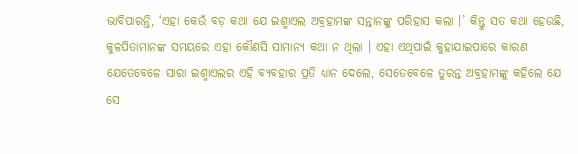ଭାବିପାରନ୍ତି, ‘ଏହା କେଉଁ ବଡ଼ କଥା ଯେ ଇଶ୍ମାଏଲ ଅବ୍ରହାମଙ୍କ ସନ୍ତାନଙ୍କୁ ପରିହାସ କଲା ।’ କିନ୍ତୁ ସତ କଥା ହେଉଛି, କୁଳପିତାମାନଙ୍କ ସମୟରେ ଏହା କୌଣସି ସାମାନ୍ୟ କଥା ନ ଥିଲା । ଏହା ଏଥିପାଇଁ କୁହାଯାଇପାରେ କାରଣ ଯେତେବେଳେ ସାରା ଇଶ୍ମାଏଲର ଏହି ବ୍ୟବହାର ପ୍ରତି ଧ୍ୟାନ ଦେଲେ, ସେତେବେଳେ ତୁରନ୍ତ ଅବ୍ରହାମଙ୍କୁ କହିଲେ ଯେ ସେ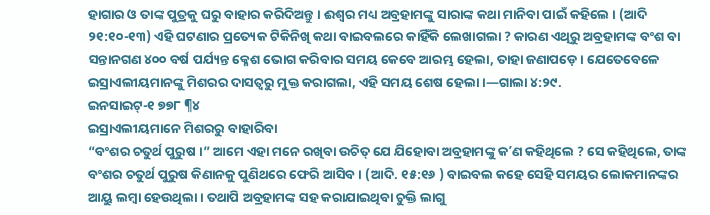ହାଗାର ଓ ତାଙ୍କ ପୁତ୍ରକୁ ଘରୁ ବାହାର କରିଦିଅନ୍ତୁ । ଈଶ୍ୱର ମଧ୍ୟ ଅବ୍ରହାମଙ୍କୁ ସାରାଙ୍କ କଥା ମାନିବା ପାଇଁ କହିଲେ । (ଆଦି ୨୧:୧୦-୧୩) ଏହି ଘଟଣାର ପ୍ରତ୍ୟେକ ଟିକିନିଖି କଥା ବାଇବଲରେ କାହିଁକି ଲେଖାଗଲା ? କାରଣ ଏଥିରୁ ଅବ୍ରହାମଙ୍କ ବଂଶ ବା ସନ୍ତାନଗଣ ୪୦୦ ବର୍ଷ ପର୍ଯ୍ୟନ୍ତ କ୍ଳେଶ ଭୋଗ କରିବାର ସମୟ କେବେ ଆରମ୍ଭ ହେଲା, ତାହା ଜଣାପଡ଼େ । ଯେତେବେଳେ ଇସ୍ରାଏଲୀୟମାନଙ୍କୁ ମିଶରର ଦାସତ୍ୱରୁ ମୁକ୍ତ କରାଗଲା, ଏହି ସମୟ ଶେଷ ହେଲା ।—ଗାଲା ୪:୨୯.
ଇନସାଇଟ୍-୧ ୭୭୮ ¶୪
ଇସ୍ରାଏଲୀୟମାନେ ମିଶରରୁ ବାହାରିବା
“ବଂଶର ଚତୁର୍ଥ ପୁରୁଷ ।” ଆମେ ଏହା ମନେ ରଖିବା ଉଚିତ୍ ଯେ ଯିହୋବା ଅବ୍ରହାମଙ୍କୁ କʼଣ କହିଥିଲେ ? ସେ କହିଥିଲେ, ତାଙ୍କ ବଂଶର ଚତୁର୍ଥ ପୁରୁଷ କିଣାନକୁ ପୁଣିଥରେ ଫେରି ଆସିବ । (ଆଦି. ୧୫:୧୬ ) ବାଇବଲ କହେ ସେହି ସମୟର ଲୋକମାନଙ୍କର ଆୟୁ ଲମ୍ବା ହେଉଥିଲା । ତଥାପି ଅବ୍ରହାମଙ୍କ ସହ କରାଯାଇଥିବା ଚୁକ୍ତି ଲାଗୁ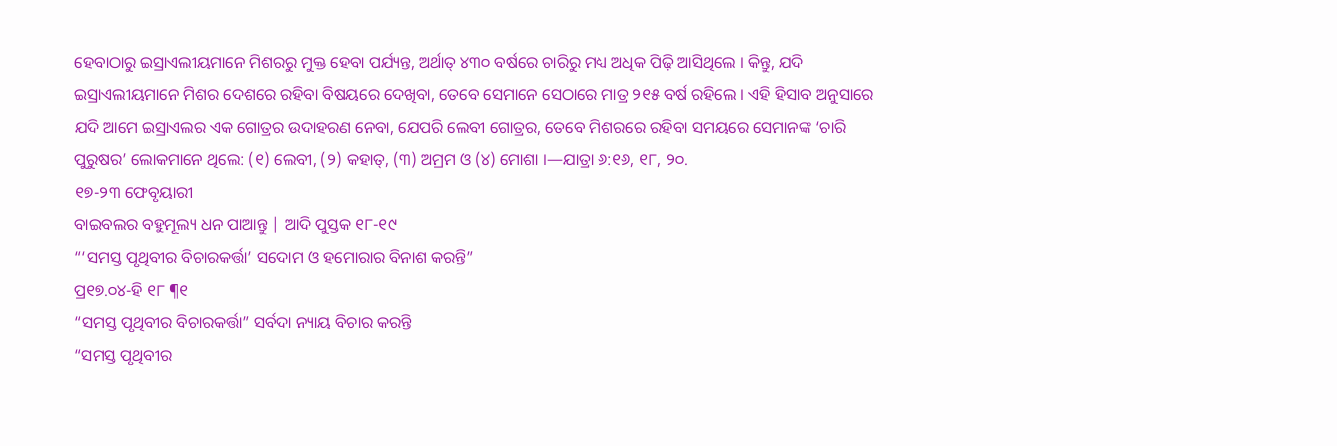ହେବାଠାରୁ ଇସ୍ରାଏଲୀୟମାନେ ମିଶରରୁ ମୁକ୍ତ ହେବା ପର୍ଯ୍ୟନ୍ତ, ଅର୍ଥାତ୍ ୪୩୦ ବର୍ଷରେ ଚାରିରୁ ମଧ୍ୟ ଅଧିକ ପିଢ଼ି ଆସିଥିଲେ । କିନ୍ତୁ, ଯଦି ଇସ୍ରାଏଲୀୟମାନେ ମିଶର ଦେଶରେ ରହିବା ବିଷୟରେ ଦେଖିବା, ତେବେ ସେମାନେ ସେଠାରେ ମାତ୍ର ୨୧୫ ବର୍ଷ ରହିଲେ । ଏହି ହିସାବ ଅନୁସାରେ ଯଦି ଆମେ ଇସ୍ରାଏଲର ଏକ ଗୋତ୍ରର ଉଦାହରଣ ନେବା, ଯେପରି ଲେବୀ ଗୋତ୍ରର, ତେବେ ମିଶରରେ ରହିବା ସମୟରେ ସେମାନଙ୍କ ‘ଚାରି ପୁରୁଷର’ ଲୋକମାନେ ଥିଲେ: (୧) ଲେବୀ, (୨) କହାତ୍, (୩) ଅମ୍ରମ ଓ (୪) ମୋଶା ।—ଯାତ୍ରା ୬:୧୬, ୧୮, ୨୦.
୧୭-୨୩ ଫେବୃୟାରୀ
ବାଇବଲର ବହୁମୂଲ୍ୟ ଧନ ପାଆନ୍ତୁ | ଆଦି ପୁସ୍ତକ ୧୮-୧୯
“‘ସମସ୍ତ ପୃଥିବୀର ବିଚାରକର୍ତ୍ତା’ ସଦୋମ ଓ ହମୋରାର ବିନାଶ କରନ୍ତି”
ପ୍ର୧୭.୦୪-ହି ୧୮ ¶୧
“ସମସ୍ତ ପୃଥିବୀର ବିଚାରକର୍ତ୍ତା” ସର୍ବଦା ନ୍ୟାୟ ବିଚାର କରନ୍ତି
“ସମସ୍ତ ପୃଥିବୀର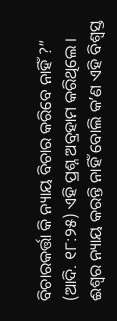ବିଚାରକର୍ତ୍ତା କି ନ୍ୟାୟ ବିଚାର କରିବେ ନାହିଁ ?” (ଆଦି. ୧୮:୨୫) ଏହି ପ୍ରଶ୍ନ ଅବ୍ରହାମ କରିଥିଲେ । ଈଶ୍ୱର ନ୍ୟାୟ କରନ୍ତି ନାହିଁ ବୋଲି କʼଣ ଏହି ବିଶ୍ୱସ୍ତ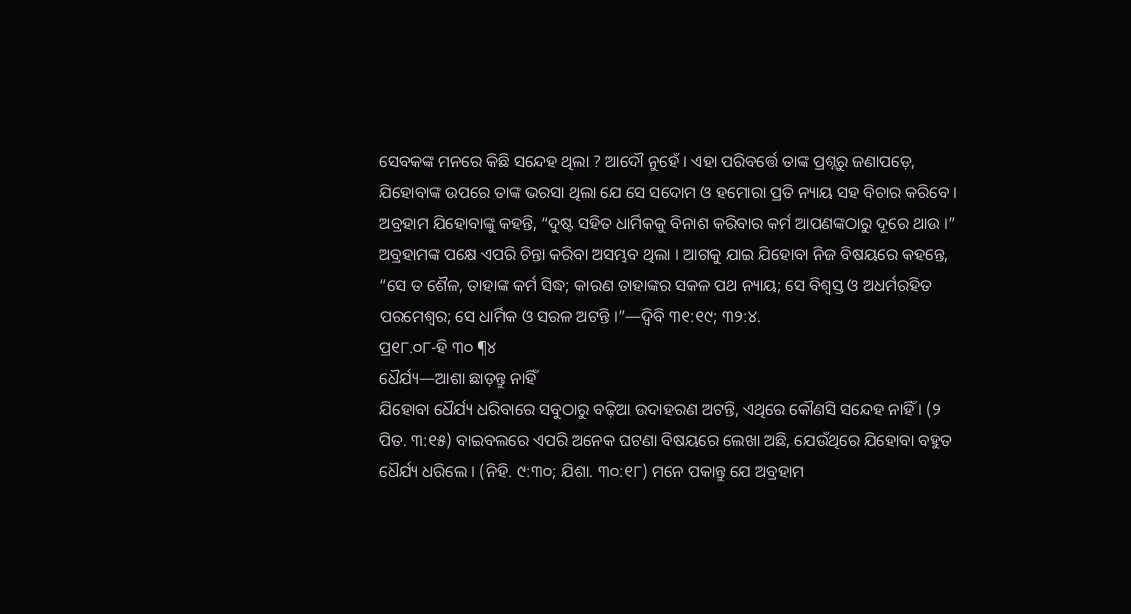ସେବକଙ୍କ ମନରେ କିଛି ସନ୍ଦେହ ଥିଲା ? ଆଦୌ ନୁହେଁ । ଏହା ପରିବର୍ତ୍ତେ ତାଙ୍କ ପ୍ରଶ୍ନରୁ ଜଣାପଡ଼େ, ଯିହୋବାଙ୍କ ଉପରେ ତାଙ୍କ ଭରସା ଥିଲା ଯେ ସେ ସଦୋମ ଓ ହମୋରା ପ୍ରତି ନ୍ୟାୟ ସହ ବିଚାର କରିବେ । ଅବ୍ରହାମ ଯିହୋବାଙ୍କୁ କହନ୍ତି, “ଦୁଷ୍ଟ ସହିତ ଧାର୍ମିକକୁ ବିନାଶ କରିବାର କର୍ମ ଆପଣଙ୍କଠାରୁ ଦୂରେ ଥାଉ ।” ଅବ୍ରହାମଙ୍କ ପକ୍ଷେ ଏପରି ଚିନ୍ତା କରିବା ଅସମ୍ଭବ ଥିଲା । ଆଗକୁ ଯାଇ ଯିହୋବା ନିଜ ବିଷୟରେ କହନ୍ତେ, “ସେ ତ ଶୈଳ, ତାହାଙ୍କ କର୍ମ ସିଦ୍ଧ; କାରଣ ତାହାଙ୍କର ସକଳ ପଥ ନ୍ୟାୟ; ସେ ବିଶ୍ୱସ୍ତ ଓ ଅଧର୍ମରହିତ ପରମେଶ୍ୱର; ସେ ଧାର୍ମିକ ଓ ସରଳ ଅଟନ୍ତି ।”—ଦ୍ୱିବି ୩୧:୧୯; ୩୨:୪.
ପ୍ର୧୮.୦୮-ହି ୩୦ ¶୪
ଧୈର୍ଯ୍ୟ—ଆଶା ଛାଡ଼ନ୍ତୁ ନାହିଁ
ଯିହୋବା ଧୈର୍ଯ୍ୟ ଧରିବାରେ ସବୁଠାରୁ ବଢ଼ିଆ ଉଦାହରଣ ଅଟନ୍ତି, ଏଥିରେ କୌଣସି ସନ୍ଦେହ ନାହିଁ । (୨ ପିତ. ୩:୧୫) ବାଇବଲରେ ଏପରି ଅନେକ ଘଟଣା ବିଷୟରେ ଲେଖା ଅଛି, ଯେଉଁଥିରେ ଯିହୋବା ବହୁତ ଧୈର୍ଯ୍ୟ ଧରିଲେ । (ନିହି. ୯:୩୦; ଯିଶା. ୩୦:୧୮) ମନେ ପକାନ୍ତୁ ଯେ ଅବ୍ରହାମ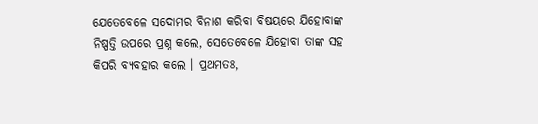ଯେତେବେଳେ ସଦୋମର ବିନାଶ କରିବା ବିଷୟରେ ଯିହୋବାଙ୍କ ନିଷ୍ପତ୍ତି ଉପରେ ପ୍ରଶ୍ନ କଲେ, ସେତେବେଳେ ଯିହୋବା ତାଙ୍କ ସହ କିପରି ବ୍ୟବହାର କଲେ । ପ୍ରଥମତଃ,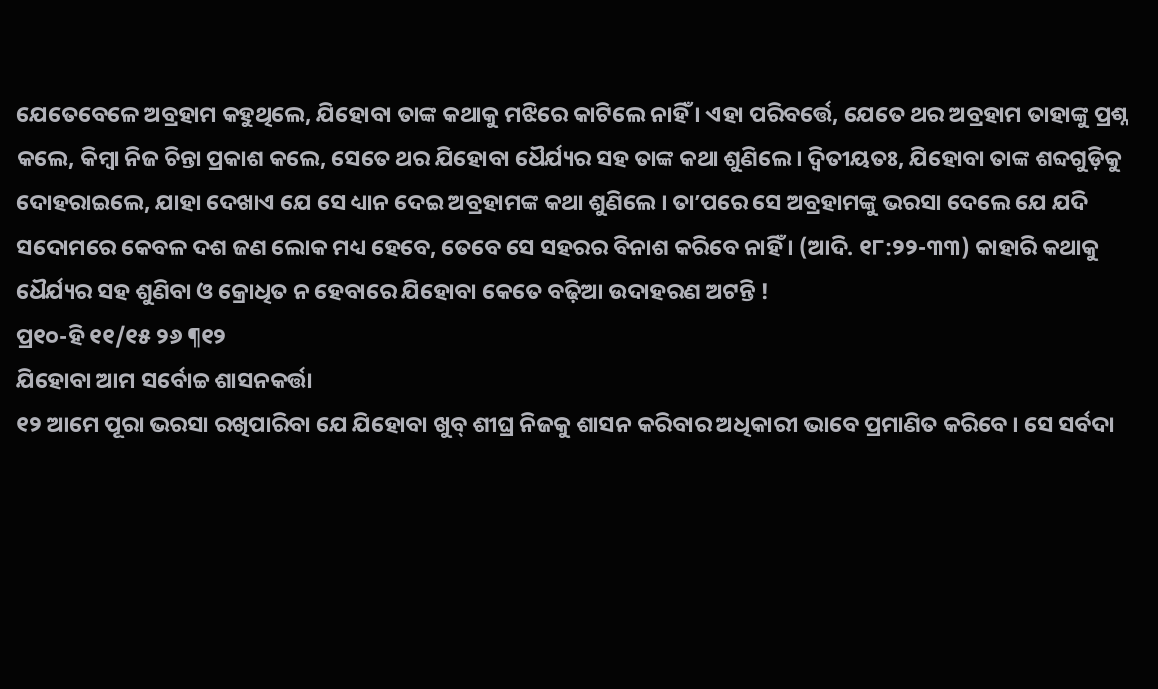ଯେତେବେଳେ ଅବ୍ରହାମ କହୁଥିଲେ, ଯିହୋବା ତାଙ୍କ କଥାକୁ ମଝିରେ କାଟିଲେ ନାହିଁ । ଏହା ପରିବର୍ତ୍ତେ, ଯେତେ ଥର ଅବ୍ରହାମ ତାହାଙ୍କୁ ପ୍ରଶ୍ନ କଲେ, କିମ୍ବା ନିଜ ଚିନ୍ତା ପ୍ରକାଶ କଲେ, ସେତେ ଥର ଯିହୋବା ଧୈର୍ଯ୍ୟର ସହ ତାଙ୍କ କଥା ଶୁଣିଲେ । ଦ୍ୱିତୀୟତଃ, ଯିହୋବା ତାଙ୍କ ଶବ୍ଦଗୁଡ଼ିକୁ ଦୋହରାଇଲେ, ଯାହା ଦେଖାଏ ଯେ ସେ ଧ୍ୟାନ ଦେଇ ଅବ୍ରହାମଙ୍କ କଥା ଶୁଣିଲେ । ତାʼପରେ ସେ ଅବ୍ରହାମଙ୍କୁ ଭରସା ଦେଲେ ଯେ ଯଦି ସଦୋମରେ କେବଳ ଦଶ ଜଣ ଲୋକ ମଧ୍ୟ ହେବେ, ତେବେ ସେ ସହରର ବିନାଶ କରିବେ ନାହିଁ । (ଆଦି. ୧୮:୨୨-୩୩) କାହାରି କଥାକୁ ଧୈର୍ଯ୍ୟର ସହ ଶୁଣିବା ଓ କ୍ରୋଧିତ ନ ହେବାରେ ଯିହୋବା କେତେ ବଢ଼ିଆ ଉଦାହରଣ ଅଟନ୍ତି !
ପ୍ର୧୦-ହି ୧୧/୧୫ ୨୬ ¶୧୨
ଯିହୋବା ଆମ ସର୍ବୋଚ୍ଚ ଶାସନକର୍ତ୍ତା
୧୨ ଆମେ ପୂରା ଭରସା ରଖିପାରିବା ଯେ ଯିହୋବା ଖୁବ୍ ଶୀଘ୍ର ନିଜକୁ ଶାସନ କରିବାର ଅଧିକାରୀ ଭାବେ ପ୍ରମାଣିତ କରିବେ । ସେ ସର୍ବଦା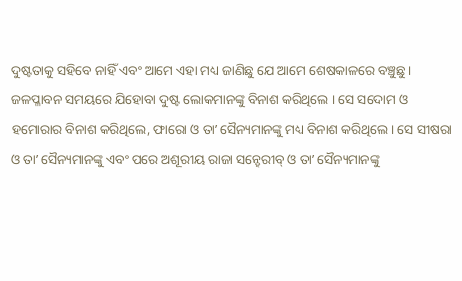ଦୁଷ୍ଟତାକୁ ସହିବେ ନାହିଁ ଏବଂ ଆମେ ଏହା ମଧ୍ୟ ଜାଣିଛୁ ଯେ ଆମେ ଶେଷକାଳରେ ବଞ୍ଚୁଛୁ । ଜଳପ୍ଳାବନ ସମୟରେ ଯିହୋବା ଦୁଷ୍ଟ ଲୋକମାନଙ୍କୁ ବିନାଶ କରିଥିଲେ । ସେ ସଦୋମ ଓ ହମୋରାର ବିନାଶ କରିଥିଲେ, ଫାରୋ ଓ ତାʼ ସୈନ୍ୟମାନଙ୍କୁ ମଧ୍ୟ ବିନାଶ କରିଥିଲେ । ସେ ସୀଷରା ଓ ତାʼ ସୈନ୍ୟମାନଙ୍କୁ ଏବଂ ପରେ ଅଶୂରୀୟ ରାଜା ସନ୍ହେରୀବ୍ ଓ ତାʼ ସୈନ୍ୟମାନଙ୍କୁ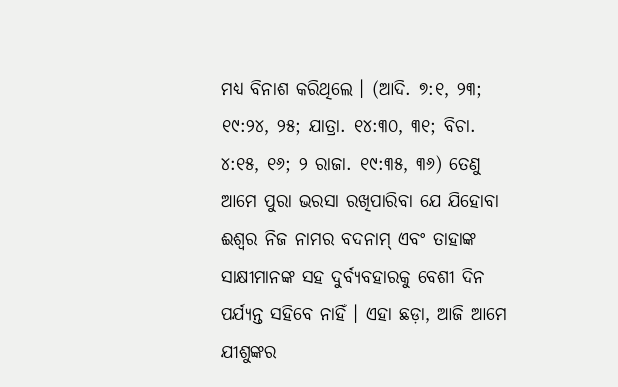ମଧ୍ୟ ବିନାଶ କରିଥିଲେ । (ଆଦି. ୭:୧, ୨୩; ୧୯:୨୪, ୨୫; ଯାତ୍ରା. ୧୪:୩୦, ୩୧; ବିଚା. ୪:୧୫, ୧୬; ୨ ରାଜା. ୧୯:୩୫, ୩୬) ତେଣୁ ଆମେ ପୁରା ଭରସା ରଖିପାରିବା ଯେ ଯିହୋବା ଈଶ୍ୱର ନିଜ ନାମର ବଦନାମ୍ ଏବଂ ତାହାଙ୍କ ସାକ୍ଷୀମାନଙ୍କ ସହ ଦୁର୍ବ୍ୟବହାରକୁ ବେଶୀ ଦିନ ପର୍ଯ୍ୟନ୍ତ ସହିବେ ନାହିଁ । ଏହା ଛଡ଼ା, ଆଜି ଆମେ ଯୀଶୁଙ୍କର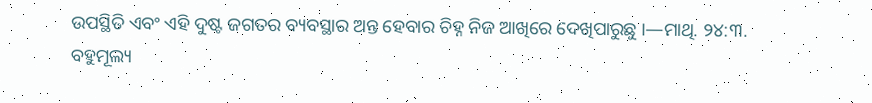ଉପସ୍ଥିତି ଏବଂ ଏହି ଦୁଷ୍ଟ ଜଗତର ବ୍ୟବସ୍ଥାର ଅନ୍ତ ହେବାର ଚିହ୍ନ ନିଜ ଆଖିରେ ଦେଖିପାରୁଛୁ ।—ମାଥି. ୨୪:୩.
ବହୁମୂଲ୍ୟ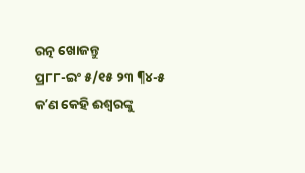ରତ୍ନ ଖୋଜନ୍ତୁ
ପ୍ର୮୮-ଇଂ ୫/୧୫ ୨୩ ¶୪-୫
କʼଣ କେହି ଈଶ୍ୱରଙ୍କୁ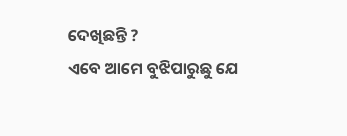ଦେଖିଛନ୍ତି ?
ଏବେ ଆମେ ବୁଝିପାରୁଛୁ ଯେ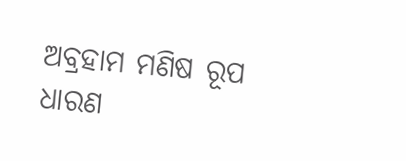ଅବ୍ରହାମ ମଣିଷ ରୂପ ଧାରଣ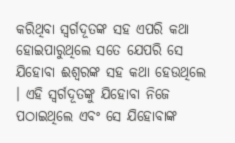କରିଥିବା ସ୍ୱର୍ଗଦୂତଙ୍କ ସହ ଏପରି କଥା ହୋଇପାରୁଥିଲେ ସତେ ଯେପରି ସେ ଯିହୋବା ଈଶ୍ୱରଙ୍କ ସହ କଥା ହେଉଥିଲେ । ଏହି ସ୍ୱର୍ଗଦୂତଙ୍କୁ ଯିହୋବା ନିଜେ ପଠାଇଥିଲେ ଏବଂ ସେ ଯିହୋବାଙ୍କ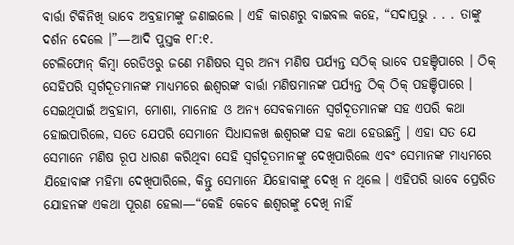ବାର୍ତ୍ତା ଟିକିନିଖି ଭାବେ ଅବ୍ରହାମଙ୍କୁ ଜଣାଇଲେ । ଏହି କାରଣରୁ ବାଇବଲ କହେ, “ସଦାପ୍ରଭୁ . . . ତାଙ୍କୁ ଦର୍ଶନ ଦେଲେ ।”—ଆଦି ପୁସ୍ତକ ୧୮:୧.
ଟେଲିଫୋନ୍ କିମ୍ବା ରେଡିଓରୁ ଜଣେ ମଣିଷର ସ୍ୱର ଅନ୍ୟ ମଣିଷ ପର୍ଯ୍ୟନ୍ତ ସଠିକ୍ ଭାବେ ପହଞ୍ଚିପାରେ । ଠିକ୍ ସେହିପରି ସ୍ୱର୍ଗଦୂତମାନଙ୍କ ମାଧ୍ୟମରେ ଈଶ୍ୱରଙ୍କ ବାର୍ତ୍ତା ମଣିଷମାନଙ୍କ ପର୍ଯ୍ୟନ୍ତ ଠିକ୍ ଠିକ୍ ପହଞ୍ଚିପାରେ । ସେଇଥିପାଇଁ ଅବ୍ରହାମ, ମୋଶା, ମାନୋହ ଓ ଅନ୍ୟ ସେବକମାନେ ସ୍ୱର୍ଗଦୂତମାନଙ୍କ ସହ ଏପରି କଥା ହୋଇପାରିଲେ, ସତେ ଯେପରି ସେମାନେ ସିଧାସଳଖ ଈଶ୍ୱରଙ୍କ ସହ କଥା ହେଉଛନ୍ତି । ଏହା ସତ ଯେ ସେମାନେ ମଣିଷ ରୂପ ଧାରଣ କରିଥିବା ସେହି ସ୍ୱର୍ଗଦୂତମାନଙ୍କୁ ଦେଖିପାରିଲେ ଏବଂ ସେମାନଙ୍କ ମାଧ୍ୟମରେ ଯିହୋବାଙ୍କ ମହିମା ଦେଖିପାରିଲେ, କିନ୍ତୁ ସେମାନେ ଯିହୋବାଙ୍କୁ ଦେଖି ନ ଥିଲେ । ଏହିପରି ଭାବେ ପ୍ରେରିତ ଯୋହନଙ୍କ ଏକଥା ପୂରଣ ହେଲା—“କେହି କେବେ ଈଶ୍ୱରଙ୍କୁ ଦେଖି ନାହିଁ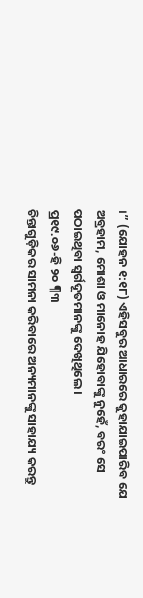।” (ଯୋହନ ୧:୧୮) ଏହିସବୁର ଆଧାରରେ କୁହାଯାଇପାରିବ ଯେ ଅବ୍ରହାମ, ମୋଶା ଓ ମାନୋହ ଯିହୋବାଙ୍କୁ ନୁହେଁ, ବରଂ ସେ ପଠାଇଥିବା ସ୍ୱର୍ଗଦୂତମାନଙ୍କୁ ଦେଖିଥିଲେ ।
ପ୍ର୧୯.୦୬-ହି ୨୦ ¶୩
ଚିନ୍ତାଗୁଡ଼ିକର ସାମନା କରିବାରେ ଅନ୍ୟମାନଙ୍କୁ ସାହାଯ୍ୟ କରନ୍ତୁ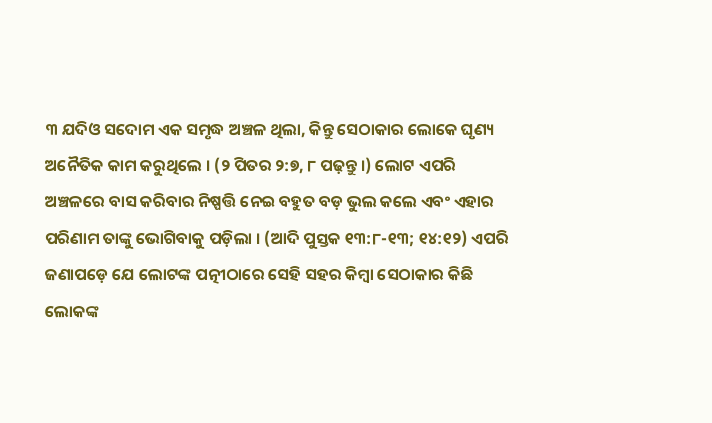୩ ଯଦିଓ ସଦୋମ ଏକ ସମୃଦ୍ଧ ଅଞ୍ଚଳ ଥିଲା, କିନ୍ତୁ ସେଠାକାର ଲୋକେ ଘୃଣ୍ୟ ଅନୈତିକ କାମ କରୁଥିଲେ । (୨ ପିତର ୨:୭, ୮ ପଢ଼ନ୍ତୁ ।) ଲୋଟ ଏପରି ଅଞ୍ଚଳରେ ବାସ କରିବାର ନିଷ୍ପତ୍ତି ନେଇ ବହୁତ ବଡ଼ ଭୁଲ କଲେ ଏବଂ ଏହାର ପରିଣାମ ତାଙ୍କୁ ଭୋଗିବାକୁ ପଡ଼ିଲା । (ଆଦି ପୁସ୍ତକ ୧୩:୮-୧୩; ୧୪:୧୨) ଏପରି ଜଣାପଡ଼େ ଯେ ଲୋଟଙ୍କ ପତ୍ନୀଠାରେ ସେହି ସହର କିମ୍ବା ସେଠାକାର କିଛି ଲୋକଙ୍କ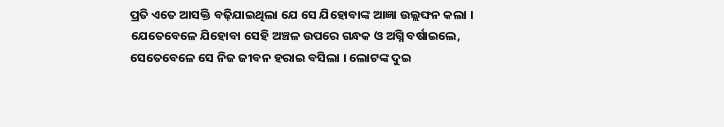ପ୍ରତି ଏତେ ଆସକ୍ତି ବଢ଼ିଯାଇଥିଲା ଯେ ସେ ଯିହୋବାଙ୍କ ଆଜ୍ଞା ଉଲ୍ଲଙ୍ଘନ କଲା । ଯେତେବେଳେ ଯିହୋବା ସେହି ଅଞ୍ଚଳ ଉପରେ ଗନ୍ଧକ ଓ ଅଗ୍ନି ବର୍ଷାଇଲେ, ସେତେବେଳେ ସେ ନିଜ ଜୀବନ ହରାଇ ବସିଲା । ଲୋଟଙ୍କ ଦୁଇ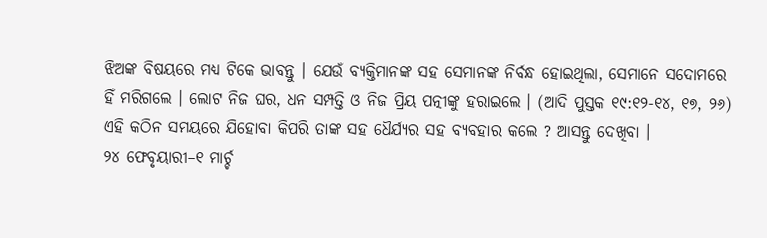ଝିଅଙ୍କ ବିଷୟରେ ମଧ୍ୟ ଟିକେ ଭାବନ୍ତୁ । ଯେଉଁ ବ୍ୟକ୍ତିମାନଙ୍କ ସହ ସେମାନଙ୍କ ନିର୍ବନ୍ଧ ହୋଇଥିଲା, ସେମାନେ ସଦୋମରେ ହିଁ ମରିଗଲେ । ଲୋଟ ନିଜ ଘର, ଧନ ସମ୍ପତ୍ତି ଓ ନିଜ ପ୍ରିୟ ପତ୍ନୀଙ୍କୁ ହରାଇଲେ । (ଆଦି ପୁସ୍ତକ ୧୯:୧୨-୧୪, ୧୭, ୨୬) ଏହି କଠିନ ସମୟରେ ଯିହୋବା କିପରି ତାଙ୍କ ସହ ଧୈର୍ଯ୍ୟର ସହ ବ୍ୟବହାର କଲେ ? ଆସନ୍ତୁ ଦେଖିବା ।
୨୪ ଫେବୃୟାରୀ–୧ ମାର୍ଚ୍ଚ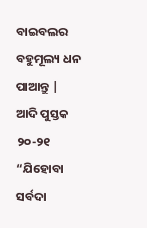ବାଇବଲର ବହୁମୂଲ୍ୟ ଧନ ପାଆନ୍ତୁ | ଆଦି ପୁସ୍ତକ ୨୦-୨୧
“ଯିହୋବା ସର୍ବଦା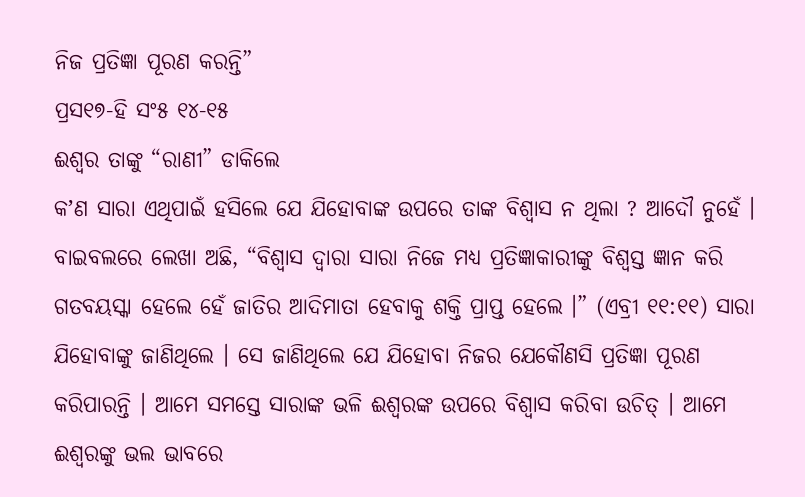ନିଜ ପ୍ରତିଜ୍ଞା ପୂରଣ କରନ୍ତି”
ପ୍ରସ୧୭-ହି ସଂ୫ ୧୪-୧୫
ଈଶ୍ୱର ତାଙ୍କୁ “ରାଣୀ” ଡାକିଲେ
କʼଣ ସାରା ଏଥିପାଇଁ ହସିଲେ ଯେ ଯିହୋବାଙ୍କ ଉପରେ ତାଙ୍କ ବିଶ୍ୱାସ ନ ଥିଲା ? ଆଦୌ ନୁହେଁ । ବାଇବଲରେ ଲେଖା ଅଛି, “ବିଶ୍ୱାସ ଦ୍ୱାରା ସାରା ନିଜେ ମଧ୍ୟ ପ୍ରତିଜ୍ଞାକାରୀଙ୍କୁ ବିଶ୍ୱସ୍ତ ଜ୍ଞାନ କରି ଗତବୟସ୍କା ହେଲେ ହେଁ ଜାତିର ଆଦିମାତା ହେବାକୁ ଶକ୍ତି ପ୍ରାପ୍ତ ହେଲେ ।” (ଏବ୍ରୀ ୧୧:୧୧) ସାରା ଯିହୋବାଙ୍କୁ ଜାଣିଥିଲେ । ସେ ଜାଣିଥିଲେ ଯେ ଯିହୋବା ନିଜର ଯେକୌଣସି ପ୍ରତିଜ୍ଞା ପୂରଣ କରିପାରନ୍ତି । ଆମେ ସମସ୍ତେ ସାରାଙ୍କ ଭଳି ଈଶ୍ୱରଙ୍କ ଉପରେ ବିଶ୍ୱାସ କରିବା ଉଚିତ୍ । ଆମେ ଈଶ୍ୱରଙ୍କୁ ଭଲ ଭାବରେ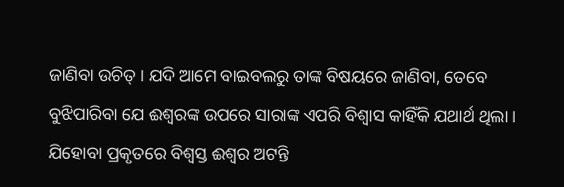ଜାଣିବା ଉଚିତ୍ । ଯଦି ଆମେ ବାଇବଲରୁ ତାଙ୍କ ବିଷୟରେ ଜାଣିବା, ତେବେ ବୁଝିପାରିବା ଯେ ଈଶ୍ୱରଙ୍କ ଉପରେ ସାରାଙ୍କ ଏପରି ବିଶ୍ୱାସ କାହିଁକି ଯଥାର୍ଥ ଥିଲା । ଯିହୋବା ପ୍ରକୃତରେ ବିଶ୍ୱସ୍ତ ଈଶ୍ୱର ଅଟନ୍ତି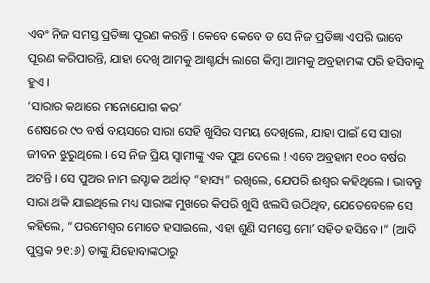ଏବଂ ନିଜ ସମସ୍ତ ପ୍ରତିଜ୍ଞା ପୂରଣ କରନ୍ତି । କେବେ କେବେ ତ ସେ ନିଜ ପ୍ରତିଜ୍ଞା ଏପରି ଭାବେ ପୂରଣ କରିପାରନ୍ତି, ଯାହା ଦେଖି ଆମକୁ ଆଶ୍ଚର୍ଯ୍ୟ ଲାଗେ କିମ୍ବା ଆମକୁ ଅବ୍ରହାମଙ୍କ ପରି ହସିବାକୁ ହୁଏ ।
‘ସାରାର କଥାରେ ମନୋଯୋଗ କର’
ଶେଷରେ ୯୦ ବର୍ଷ ବୟସରେ ସାରା ସେହି ଖୁସିର ସମୟ ଦେଖିଲେ, ଯାହା ପାଇଁ ସେ ସାରା ଜୀବନ ଝୁରୁଥିଲେ । ସେ ନିଜ ପ୍ରିୟ ସ୍ୱାମୀଙ୍କୁ ଏକ ପୁଅ ଦେଲେ ! ଏବେ ଅବ୍ରହାମ ୧୦୦ ବର୍ଷର ଅଟନ୍ତି । ସେ ପୁଅର ନାମ ଇସ୍ହାକ ଅର୍ଥାତ୍ “ହାସ୍ୟ” ରଖିଲେ, ଯେପରି ଈଶ୍ୱର କହିଥିଲେ । ଭାବନ୍ତୁ ସାରା ଥକି ଯାଇଥିଲେ ମଧ୍ୟ ସାରାଙ୍କ ମୁଖରେ କିପରି ଖୁସି ଝଲସି ଉଠିଥିବ, ଯେତେବେଳେ ସେ କହିଲେ, “ପରମେଶ୍ୱର ମୋତେ ହସାଇଲେ, ଏହା ଶୁଣି ସମସ୍ତେ ମୋʼ ସହିତ ହସିବେ ।” (ଆଦି ପୁସ୍ତକ ୨୧:୬) ତାଙ୍କୁ ଯିହୋବାଙ୍କଠାରୁ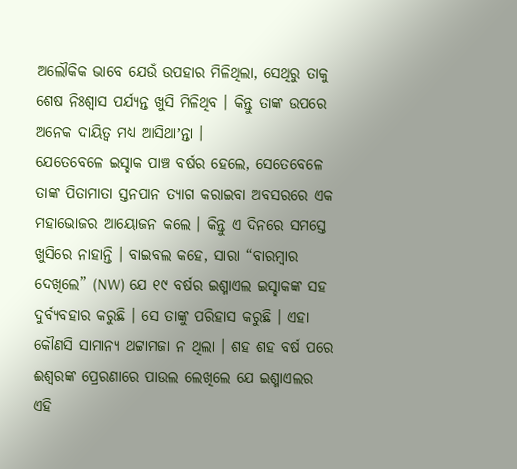ଅଲୌକିକ ଭାବେ ଯେଉଁ ଉପହାର ମିଳିଥିଲା, ସେଥିରୁ ତାକୁ ଶେଷ ନିଃଶ୍ୱାସ ପର୍ଯ୍ୟନ୍ତ ଖୁସି ମିଳିଥିବ । କିନ୍ତୁ ତାଙ୍କ ଉପରେ ଅନେକ ଦାୟିତ୍ୱ ମଧ୍ୟ ଆସିଥାʼନ୍ତା ।
ଯେତେବେଳେ ଇସ୍ହାକ ପାଞ୍ଚ ବର୍ଷର ହେଲେ, ସେତେବେଳେ ତାଙ୍କ ପିତାମାତା ସ୍ତନପାନ ତ୍ୟାଗ କରାଇବା ଅବସରରେ ଏକ ମହାଭୋଜର ଆୟୋଜନ କଲେ । କିନ୍ତୁ ଏ ଦିନରେ ସମସ୍ତେ ଖୁସିରେ ନାହାନ୍ତି । ବାଇବଲ କହେ, ସାରା “ବାରମ୍ବାର ଦେଖିଲେ” (NW) ଯେ ୧୯ ବର୍ଷର ଇଶ୍ମାଏଲ ଇସ୍ହାକଙ୍କ ସହ ଦୁର୍ବ୍ୟବହାର କରୁଛି । ସେ ତାଙ୍କୁ ପରିହାସ କରୁଛି । ଏହା କୌଣସି ସାମାନ୍ୟ ଥଟ୍ଟାମଜା ନ ଥିଲା । ଶହ ଶହ ବର୍ଷ ପରେ ଈଶ୍ୱରଙ୍କ ପ୍ରେରଣାରେ ପାଉଲ ଲେଖିଲେ ଯେ ଇଶ୍ମାଏଲର ଏହି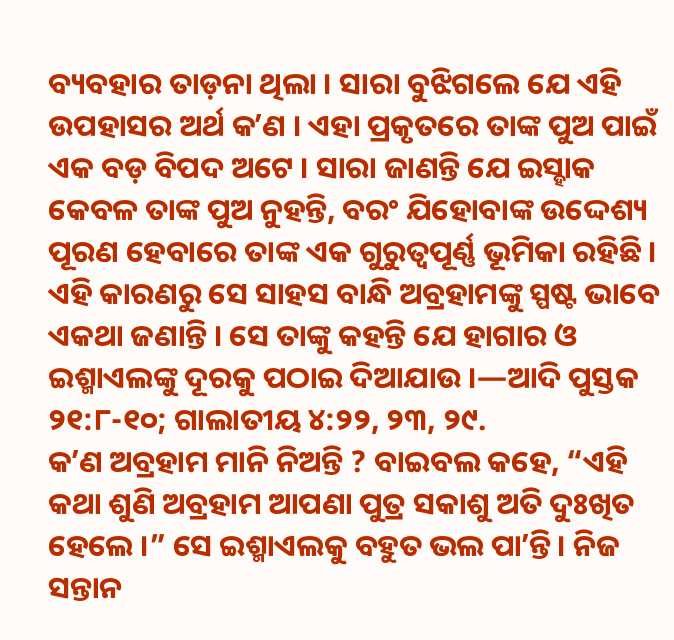ବ୍ୟବହାର ତାଡ଼ନା ଥିଲା । ସାରା ବୁଝିଗଲେ ଯେ ଏହି ଉପହାସର ଅର୍ଥ କʼଣ । ଏହା ପ୍ରକୃତରେ ତାଙ୍କ ପୁଅ ପାଇଁ ଏକ ବଡ଼ ବିପଦ ଅଟେ । ସାରା ଜାଣନ୍ତି ଯେ ଇସ୍ହାକ କେବଳ ତାଙ୍କ ପୁଅ ନୁହନ୍ତି, ବରଂ ଯିହୋବାଙ୍କ ଉଦ୍ଦେଶ୍ୟ ପୂରଣ ହେବାରେ ତାଙ୍କ ଏକ ଗୁରୁତ୍ୱପୂର୍ଣ୍ଣ ଭୂମିକା ରହିଛି । ଏହି କାରଣରୁ ସେ ସାହସ ବାନ୍ଧି ଅବ୍ରହାମଙ୍କୁ ସ୍ପଷ୍ଟ ଭାବେ ଏକଥା ଜଣାନ୍ତି । ସେ ତାଙ୍କୁ କହନ୍ତି ଯେ ହାଗାର ଓ ଇଶ୍ମାଏଲଙ୍କୁ ଦୂରକୁ ପଠାଇ ଦିଆଯାଉ ।—ଆଦି ପୁସ୍ତକ ୨୧:୮-୧୦; ଗାଲାତୀୟ ୪:୨୨, ୨୩, ୨୯.
କʼଣ ଅବ୍ରହାମ ମାନି ନିଅନ୍ତି ? ବାଇବଲ କହେ, “ଏହି କଥା ଶୁଣି ଅବ୍ରହାମ ଆପଣା ପୁତ୍ର ସକାଶୁ ଅତି ଦୁଃଖିତ ହେଲେ ।” ସେ ଇଶ୍ମାଏଲକୁ ବହୁତ ଭଲ ପାʼନ୍ତି । ନିଜ ସନ୍ତାନ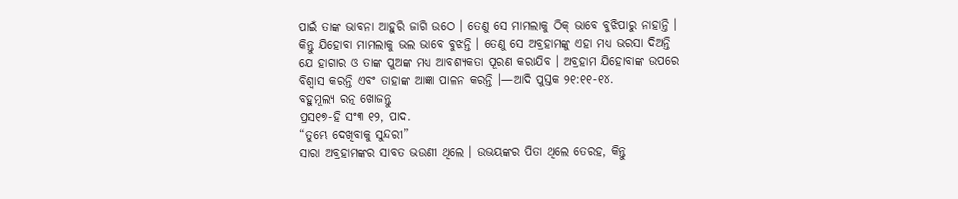ପାଇଁ ତାଙ୍କ ଭାବନା ଆହୁରି ଜାଗି ଉଠେ । ତେଣୁ ସେ ମାମଲାକୁ ଠିକ୍ ଭାବେ ବୁଝିପାରୁ ନାହାନ୍ତି । କିନ୍ତୁ ଯିହୋବା ମାମଲାକୁ ଭଲ ଭାବେ ବୁଝନ୍ତି । ତେଣୁ ସେ ଅବ୍ରହାମଙ୍କୁ ଏହା ମଧ୍ୟ ଭରସା ଦିଅନ୍ତି ଯେ ହାଗାର ଓ ତାଙ୍କ ପୁଅଙ୍କ ମଧ୍ୟ ଆବଶ୍ୟକତା ପୂରଣ କରାଯିବ । ଅବ୍ରହାମ ଯିହୋବାଙ୍କ ଉପରେ ବିଶ୍ୱାସ କରନ୍ତି ଏବଂ ତାହାଙ୍କ ଆଜ୍ଞା ପାଳନ କରନ୍ତି ।—ଆଦି ପୁସ୍ତକ ୨୧:୧୧-୧୪.
ବହୁମୂଲ୍ୟ ରତ୍ନ ଖୋଜନ୍ତୁ
ପ୍ରସ୧୭-ହି ସଂ୩ ୧୨, ପାଦ.
“ତୁମ୍ଭେ ଦେଖିବାକୁ ସୁନ୍ଦରୀ”
ସାରା ଅବ୍ରହାମଙ୍କର ସାବତ ଭଉଣୀ ଥିଲେ । ଉଭୟଙ୍କର ପିତା ଥିଲେ ତେରହ, କିନ୍ତୁ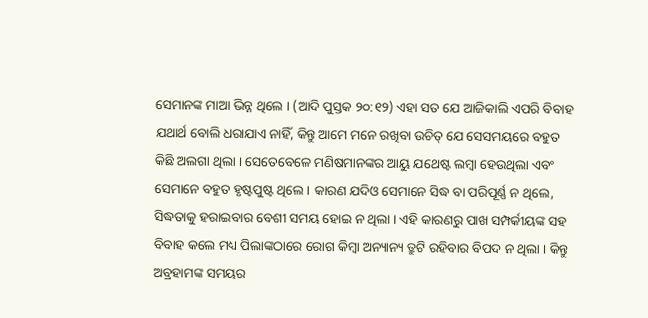ସେମାନଙ୍କ ମାଆ ଭିନ୍ନ ଥିଲେ । (ଆଦି ପୁସ୍ତକ ୨୦:୧୨) ଏହା ସତ ଯେ ଆଜିକାଲି ଏପରି ବିବାହ ଯଥାର୍ଥ ବୋଲି ଧରାଯାଏ ନାହିଁ, କିନ୍ତୁ ଆମେ ମନେ ରଖିବା ଉଚିତ୍ ଯେ ସେସମୟରେ ବହୁତ କିଛି ଅଲଗା ଥିଲା । ସେତେବେଳେ ମଣିଷମାନଙ୍କର ଆୟୁ ଯଥେଷ୍ଟ ଲମ୍ବା ହେଉଥିଲା ଏବଂ ସେମାନେ ବହୁତ ହୃଷ୍ଟପୁଷ୍ଟ ଥିଲେ । କାରଣ ଯଦିଓ ସେମାନେ ସିଦ୍ଧ ବା ପରିପୂର୍ଣ୍ଣ ନ ଥିଲେ, ସିଦ୍ଧତାକୁ ହରାଇବାର ବେଶୀ ସମୟ ହୋଇ ନ ଥିଲା । ଏହି କାରଣରୁ ପାଖ ସମ୍ପର୍କୀୟଙ୍କ ସହ ବିବାହ କଲେ ମଧ୍ୟ ପିଲାଙ୍କଠାରେ ରୋଗ କିମ୍ବା ଅନ୍ୟାନ୍ୟ ତ୍ରୁଟି ରହିବାର ବିପଦ ନ ଥିଲା । କିନ୍ତୁ ଅବ୍ରହାମଙ୍କ ସମୟର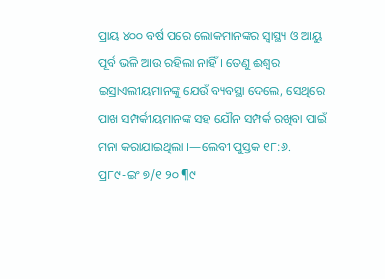ପ୍ରାୟ ୪୦୦ ବର୍ଷ ପରେ ଲୋକମାନଙ୍କର ସ୍ୱାସ୍ଥ୍ୟ ଓ ଆୟୁ ପୂର୍ବ ଭଳି ଆଉ ରହିଲା ନାହିଁ । ତେଣୁ ଈଶ୍ୱର ଇସ୍ରାଏଲୀୟମାନଙ୍କୁ ଯେଉଁ ବ୍ୟବସ୍ଥା ଦେଲେ, ସେଥିରେ ପାଖ ସମ୍ପର୍କୀୟମାନଙ୍କ ସହ ଯୌନ ସମ୍ପର୍କ ରଖିବା ପାଇଁ ମନା କରାଯାଇଥିଲା ।—ଲେବୀ ପୁସ୍ତକ ୧୮:୬.
ପ୍ର୮୯-ଇଂ ୭/୧ ୨୦ ¶୯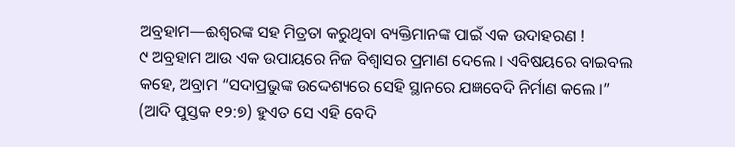ଅବ୍ରହାମ—ଈଶ୍ୱରଙ୍କ ସହ ମିତ୍ରତା କରୁଥିବା ବ୍ୟକ୍ତିମାନଙ୍କ ପାଇଁ ଏକ ଉଦାହରଣ !
୯ ଅବ୍ରହାମ ଆଉ ଏକ ଉପାୟରେ ନିଜ ବିଶ୍ୱାସର ପ୍ରମାଣ ଦେଲେ । ଏବିଷୟରେ ବାଇବଲ କହେ, ଅବ୍ରାମ “ସଦାପ୍ରଭୁଙ୍କ ଉଦ୍ଦେଶ୍ୟରେ ସେହି ସ୍ଥାନରେ ଯଜ୍ଞବେଦି ନିର୍ମାଣ କଲେ ।” (ଆଦି ପୁସ୍ତକ ୧୨:୭) ହୁଏତ ସେ ଏହି ବେଦି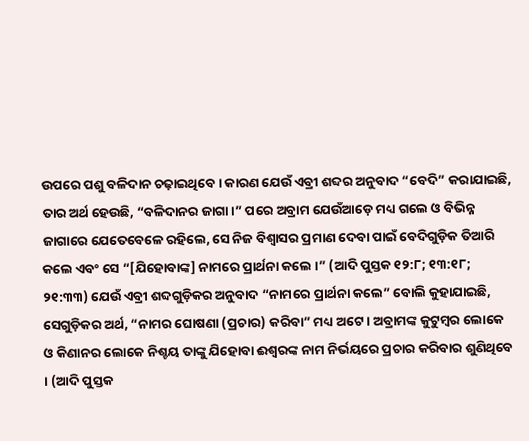ଉପରେ ପଶୁ ବଳିଦାନ ଚଢ଼ାଇଥିବେ । କାରଣ ଯେଉଁ ଏବ୍ରୀ ଶବ୍ଦର ଅନୁବାଦ “ବେଦି” କରାଯାଇଛି, ତାର ଅର୍ଥ ହେଉଛି, “ବଳିଦାନର ଜାଗା ।” ପରେ ଅବ୍ରାମ ଯେଉଁଆଡ଼େ ମଧ୍ୟ ଗଲେ ଓ ବିଭିନ୍ନ ଜାଗାରେ ଯେତେବେଳେ ରହିଲେ, ସେ ନିଜ ବିଶ୍ୱାସର ପ୍ରମାଣ ଦେବା ପାଇଁ ବେଦିଗୁଡ଼ିକ ତିଆରି କଲେ ଏବଂ ସେ “[ଯିହୋବାଙ୍କ] ନାମରେ ପ୍ରାର୍ଥନା କଲେ ।” (ଆଦି ପୁସ୍ତକ ୧୨:୮; ୧୩:୧୮; ୨୧:୩୩) ଯେଉଁ ଏବ୍ରୀ ଶବ୍ଦଗୁଡ଼ିକର ଅନୁବାଦ “ନାମରେ ପ୍ରାର୍ଥନା କଲେ” ବୋଲି କୁହାଯାଇଛି, ସେଗୁଡ଼ିକର ଅର୍ଥ, “ନାମର ଘୋଷଣା (ପ୍ରଚାର) କରିବା” ମଧ୍ୟ ଅଟେ । ଅବ୍ରାମଙ୍କ କୁଟୁମ୍ବର ଲୋକେ ଓ କିଣାନର ଲୋକେ ନିଶ୍ଚୟ ତାଙ୍କୁ ଯିହୋବା ଈଶ୍ୱରଙ୍କ ନାମ ନିର୍ଭୟରେ ପ୍ରଚାର କରିବାର ଶୁଣିଥିବେ । (ଆଦି ପୁସ୍ତକ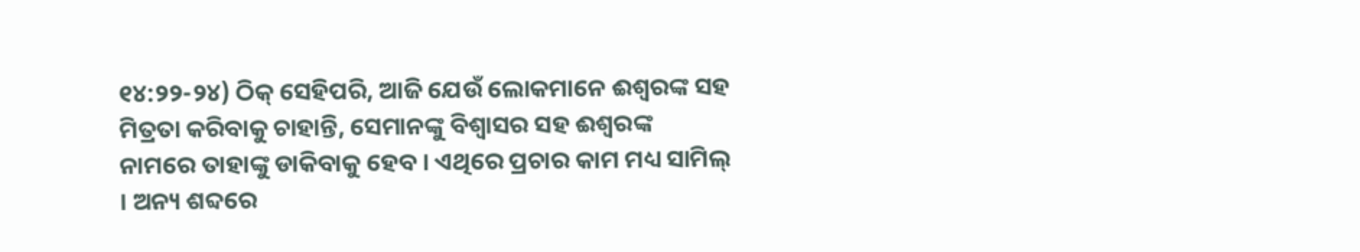୧୪:୨୨-୨୪) ଠିକ୍ ସେହିପରି, ଆଜି ଯେଉଁ ଲୋକମାନେ ଈଶ୍ୱରଙ୍କ ସହ ମିତ୍ରତା କରିବାକୁ ଚାହାନ୍ତି, ସେମାନଙ୍କୁ ବିଶ୍ୱାସର ସହ ଈଶ୍ୱରଙ୍କ ନାମରେ ତାହାଙ୍କୁ ଡାକିବାକୁ ହେବ । ଏଥିରେ ପ୍ରଚାର କାମ ମଧ୍ୟ ସାମିଲ୍ । ଅନ୍ୟ ଶବ୍ଦରେ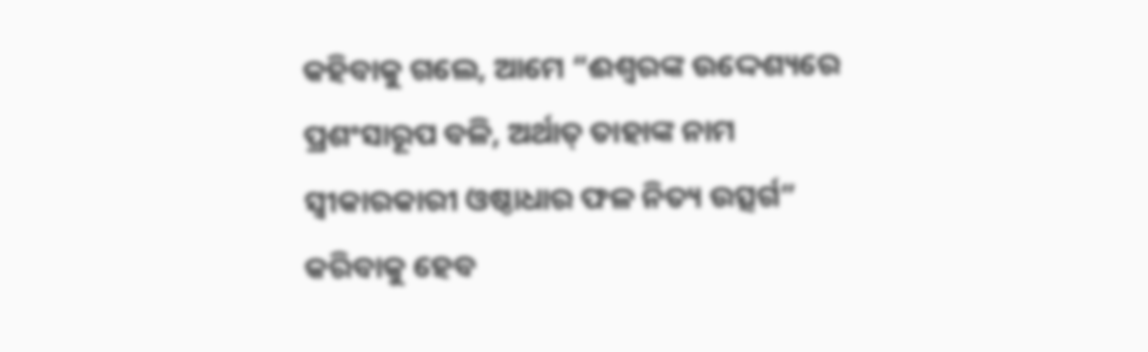କହିବାକୁ ଗଲେ, ଆମେ “ଈଶ୍ୱରଙ୍କ ଉଦ୍ଦେଶ୍ୟରେ ପ୍ରଶଂସାରୂପ ବଳି, ଅର୍ଥାତ୍ ତାହାଙ୍କ ନାମ ସ୍ୱୀକାରକାରୀ ଓଷ୍ଠାଧାର ଫଳ ନିତ୍ୟ ଉତ୍ସର୍ଗ” କରିବାକୁ ହେବ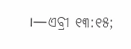।—ଏବ୍ରୀ ୧୩:୧୫;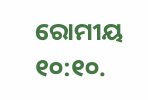ରୋମୀୟ ୧୦:୧୦.